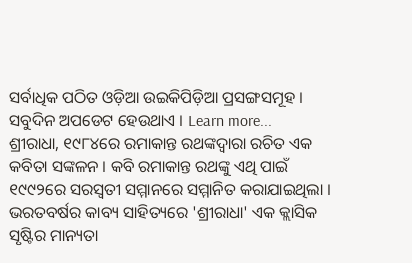ସର୍ବାଧିକ ପଠିତ ଓଡ଼ିଆ ଉଇକିପିଡ଼ିଆ ପ୍ରସଙ୍ଗସମୂହ । ସବୁଦିନ ଅପଡେଟ ହେଉଥାଏ । Learn more...
ଶ୍ରୀରାଧା, ୧୯୮୪ରେ ରମାକାନ୍ତ ରଥଙ୍କଦ୍ୱାରା ରଚିତ ଏକ କବିତା ସଙ୍କଳନ । କବି ରମାକାନ୍ତ ରଥଙ୍କୁ ଏଥି ପାଇଁ ୧୯୯୨ରେ ସରସ୍ୱତୀ ସମ୍ମାନରେ ସମ୍ମାନିତ କରାଯାଇଥିଲା । ଭରତବର୍ଷର କାବ୍ୟ ସାହିତ୍ୟରେ 'ଶ୍ରୀରାଧା' ଏକ କ୍ଲାସିକ ସୃଷ୍ଟିର ମାନ୍ୟତା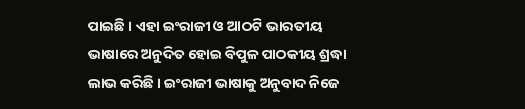ପାଇଛି । ଏହା ଇଂରାଜୀ ଓ ଆଠଟି ଭାରତୀୟ ଭାଷାରେ ଅନୁଦିତ ହୋଇ ବିପୁଳ ପାଠକୀୟ ଶ୍ରଦ୍ଧା ଲାଭ କରିଛି । ଇଂରାଜୀ ଭାଷାକୁ ଅନୁବାଦ ନିଜେ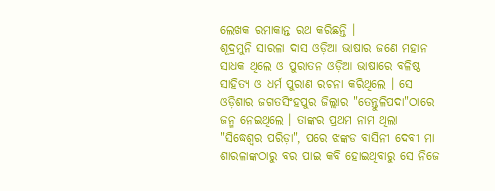ଲେଖକ ରମାକାନ୍ତ ରଥ କରିଛନ୍ତି ।
ଶୂଦ୍ରମୁନି ସାରଳା ଦାସ ଓଡ଼ିଆ ଭାଷାର ଜଣେ ମହାନ ସାଧକ ଥିଲେ ଓ ପୁରାତନ ଓଡ଼ିଆ ଭାଷାରେ ବଳିଷ୍ଠ ସାହିତ୍ୟ ଓ ଧର୍ମ ପୁରାଣ ରଚନା କରିଥିଲେ । ସେ ଓଡ଼ିଶାର ଜଗତସିଂହପୁର ଜିଲ୍ଲାର "ତେନ୍ତୁଳିପଦା"ଠାରେ ଜନ୍ମ ନେଇଥିଲେ । ତାଙ୍କର ପ୍ରଥମ ନାମ ଥିଲା "ସିଦ୍ଧେଶ୍ୱର ପରିଡ଼ା", ପରେ ଝଙ୍କଡ ବାସିନୀ ଦେବୀ ମା ଶାରଳାଙ୍କଠାରୁ ବର ପାଇ କବି ହୋଇଥିବାରୁ ସେ ନିଜେ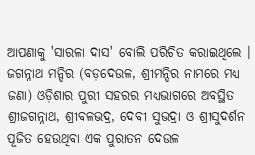ଆପଣାକୁ 'ସାରଳା ଦାସ' ବୋଲି ପରିଚିତ କରାଇଥିଲେ ।
ଜଗନ୍ନାଥ ମନ୍ଦିର (ବଡ଼ଦେଉଳ, ଶ୍ରୀମନ୍ଦିର ନାମରେ ମଧ୍ୟ ଜଣା) ଓଡ଼ିଶାର ପୁରୀ ସହରର ମଧ୍ୟଭାଗରେ ଅବସ୍ଥିତ ଶ୍ରୀଜଗନ୍ନାଥ, ଶ୍ରୀବଳଭଦ୍ର, ଦେବୀ ସୁଭଦ୍ରା ଓ ଶ୍ରୀସୁଦର୍ଶନ ପୂଜିତ ହେଉଥିବା ଏକ ପୁରାତନ ଦେଉଳ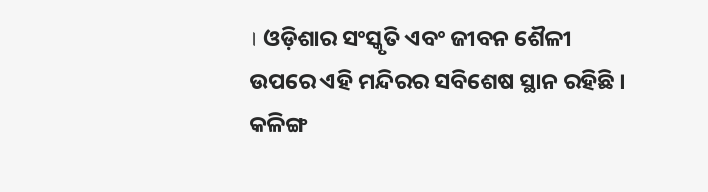। ଓଡ଼ିଶାର ସଂସ୍କୃତି ଏବଂ ଜୀବନ ଶୈଳୀ ଉପରେ ଏହି ମନ୍ଦିରର ସବିଶେଷ ସ୍ଥାନ ରହିଛି । କଳିଙ୍ଗ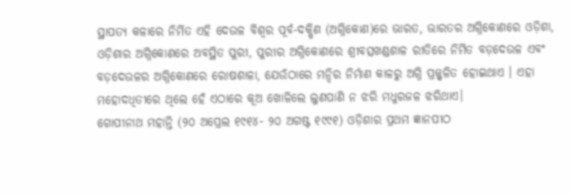ସ୍ଥାପତ୍ୟ କଳାରେ ନିର୍ମିତ ଏହି ଦେଉଳ ବିଶ୍ୱର ପୂର୍ବ-ଦକ୍ଷିଣ (ଅଗ୍ନିକୋଣ)ରେ ଭାରତ, ଭାରତର ଅଗ୍ନିକୋଣରେ ଓଡ଼ିଶା, ଓଡ଼ିଶାର ଅଗ୍ନିକୋଣରେ ଅବସ୍ଥିତ ପୁରୀ, ପୁରୀର ଅଗ୍ନିକୋଣରେ ଶ୍ରୀବତ୍ସଖଣ୍ଡଶାଳ ରୀତିରେ ନିର୍ମିତ ବଡ଼ଦେଉଳ ଏବଂ ବଡ଼ଦେଉଳର ଅଗ୍ନିକୋଣରେ ରୋଷଶାଳା, ଯେଉଁଠାରେ ମନ୍ଦିର ନିର୍ମାଣ କାଳରୁ ଅଗ୍ନି ପ୍ରଜ୍ଜ୍ୱଳିତ ହୋଇଥାଏ । ଏହା ମହୋଦଧିତୀରେ ଥିଲେ ହେଁ ଏଠାରେ କୂଅ ଖୋଳିଲେ ଲୁଣପାଣି ନ ଝରି ମଧୁରଜଳ ଝରିଥାଏ।
ଗୋପୀନାଥ ମହାନ୍ତି (୨୦ ଅପ୍ରେଲ ୧୯୧୪- ୨୦ ଅଗଷ୍ଟ ୧୯୯୧) ଓଡ଼ିଶାର ପ୍ରଥମ ଜ୍ଞାନପୀଠ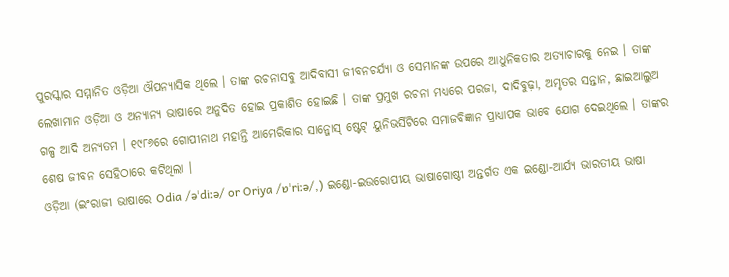ପୁରସ୍କାର ସମ୍ମାନିତ ଓଡ଼ିଆ ଔପନ୍ୟାସିକ ଥିଲେ । ତାଙ୍କ ରଚନାସବୁ ଆଦିବାସୀ ଜୀବନଚର୍ଯ୍ୟା ଓ ସେମାନଙ୍କ ଉପରେ ଆଧୁନିକତାର ଅତ୍ୟାଚାରକୁ ନେଇ । ତାଙ୍କ ଲେଖାମାନ ଓଡ଼ିଆ ଓ ଅନ୍ୟାନ୍ୟ ଭାଷାରେ ଅନୁଦିତ ହୋଇ ପ୍ରକାଶିତ ହୋଇଛି । ତାଙ୍କ ପ୍ରମୁଖ ରଚନା ମଧ୍ୟରେ ପରଜା, ଦାଦିବୁଢ଼ା, ଅମୃତର ସନ୍ତାନ, ଛାଇଆଲୁଅ ଗଳ୍ପ ଆଦି ଅନ୍ୟତମ । ୧୯୮୬ରେ ଗୋପୀନାଥ ମହାନ୍ତି ଆମେରିକାର ସାନ୍ଜୋସ୍ ଷ୍ଟେଟ୍ ୟୁନିଭର୍ସିଟିରେ ସମାଜବିଜ୍ଞାନ ପ୍ରାଧ୍ୟାପକ ଭାବେ ଯୋଗ ଦେଇଥିଲେ । ତାଙ୍କର ଶେଷ ଜୀବନ ସେହିଠାରେ କଟିଥିଲା ।
ଓଡ଼ିଆ (ଇଂରାଜୀ ଭାଷାରେ Odia /əˈdiːə/ or Oriya /ɒˈriːə/,) ଇଣ୍ଡୋ-ଇଉରୋପୀୟ ଭାଷାଗୋଷ୍ଠୀ ଅନ୍ତର୍ଗତ ଏକ ଇଣ୍ଡୋ-ଆର୍ଯ୍ୟ ଭାରତୀୟ ଭାଷା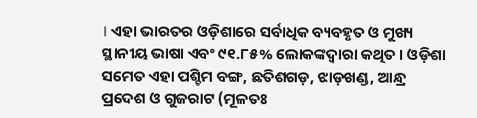। ଏହା ଭାରତର ଓଡ଼ିଶାରେ ସର୍ବାଧିକ ବ୍ୟବହୃତ ଓ ମୁଖ୍ୟ ସ୍ଥାନୀୟ ଭାଷା ଏବଂ ୯୧.୮୫% ଲୋକଙ୍କଦ୍ୱାରା କଥିତ । ଓଡ଼ିଶା ସମେତ ଏହା ପଶ୍ଚିମ ବଙ୍ଗ, ଛତିଶଗଡ଼, ଝାଡ଼ଖଣ୍ଡ, ଆନ୍ଧ୍ର ପ୍ରଦେଶ ଓ ଗୁଜରାଟ (ମୂଳତଃ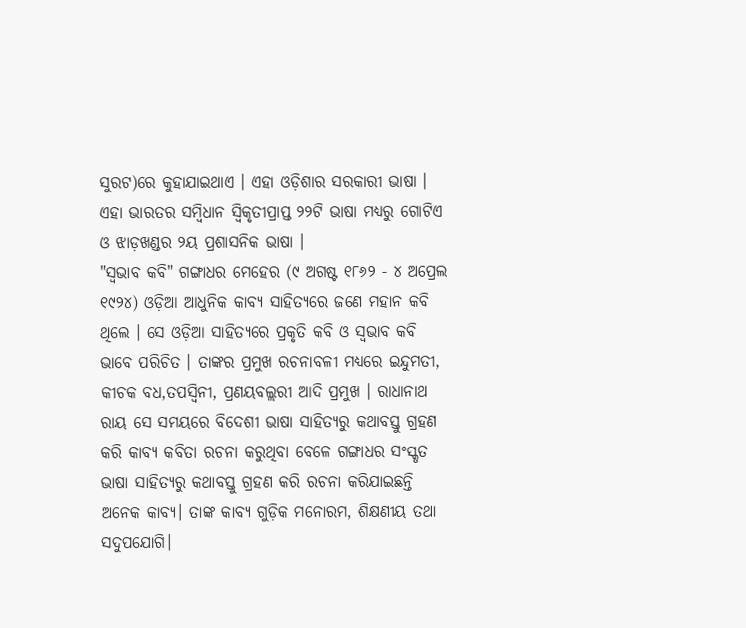ସୁରଟ)ରେ କୁହାଯାଇଥାଏ । ଏହା ଓଡ଼ିଶାର ସରକାରୀ ଭାଷା । ଏହା ଭାରତର ସମ୍ବିଧାନ ସ୍ୱିକୃତୀପ୍ରାପ୍ତ ୨୨ଟି ଭାଷା ମଧ୍ୟରୁ ଗୋଟିଏ ଓ ଝାଡ଼ଖଣ୍ଡର ୨ୟ ପ୍ରଶାସନିକ ଭାଷା ।
"ସ୍ୱଭାବ କବି" ଗଙ୍ଗାଧର ମେହେର (୯ ଅଗଷ୍ଟ ୧୮୬୨ - ୪ ଅପ୍ରେଲ ୧୯୨୪) ଓଡ଼ିଆ ଆଧୁନିକ କାବ୍ୟ ସାହିତ୍ୟରେ ଜଣେ ମହାନ କବି ଥିଲେ । ସେ ଓଡ଼ିଆ ସାହିତ୍ୟରେ ପ୍ରକୃତି କବି ଓ ସ୍ୱଭାବ କବି ଭାବେ ପରିଚିତ । ତାଙ୍କର ପ୍ରମୁଖ ରଚନାବଳୀ ମଧ୍ୟରେ ଇନ୍ଦୁମତୀ, କୀଚକ ବଧ,ତପସ୍ୱିନୀ, ପ୍ରଣୟବଲ୍ଲରୀ ଆଦି ପ୍ରମୁଖ । ରାଧାନାଥ ରାୟ ସେ ସମୟରେ ବିଦେଶୀ ଭାଷା ସାହିତ୍ୟରୁ କଥାବସ୍ତୁ ଗ୍ରହଣ କରି କାବ୍ୟ କବିତା ରଚନା କରୁଥିବା ବେଳେ ଗଙ୍ଗାଧର ସଂସ୍କୃତ ଭାଷା ସାହିତ୍ୟରୁ କଥାବସ୍ତୁ ଗ୍ରହଣ କରି ରଚନା କରିଯାଇଛନ୍ତି ଅନେକ କାବ୍ୟ। ତାଙ୍କ କାବ୍ୟ ଗୁଡ଼ିକ ମନୋରମ, ଶିକ୍ଷଣୀୟ ତଥା ସଦୁପଯୋଗି।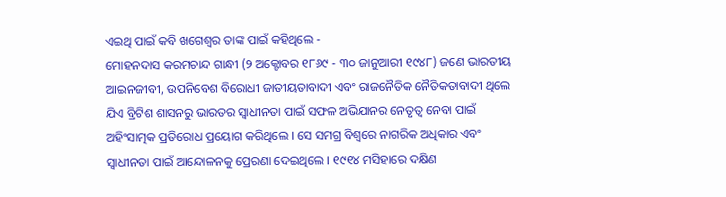ଏଇଥି ପାଇଁ କବି ଖଗେଶ୍ବର ତାଙ୍କ ପାଇଁ କହିଥିଲେ -
ମୋହନଦାସ କରମଚାନ୍ଦ ଗାନ୍ଧୀ (୨ ଅକ୍ଟୋବର ୧୮୬୯ - ୩୦ ଜାନୁଆରୀ ୧୯୪୮) ଜଣେ ଭାରତୀୟ ଆଇନଜୀବୀ, ଉପନିବେଶ ବିରୋଧୀ ଜାତୀୟତାବାଦୀ ଏବଂ ରାଜନୈତିକ ନୈତିକତାବାଦୀ ଥିଲେ ଯିଏ ବ୍ରିଟିଶ ଶାସନରୁ ଭାରତର ସ୍ୱାଧୀନତା ପାଇଁ ସଫଳ ଅଭିଯାନର ନେତୃତ୍ୱ ନେବା ପାଇଁ ଅହିଂସାତ୍ମକ ପ୍ରତିରୋଧ ପ୍ରୟୋଗ କରିଥିଲେ । ସେ ସମଗ୍ର ବିଶ୍ୱରେ ନାଗରିକ ଅଧିକାର ଏବଂ ସ୍ୱାଧୀନତା ପାଇଁ ଆନ୍ଦୋଳନକୁ ପ୍ରେରଣା ଦେଇଥିଲେ । ୧୯୧୪ ମସିହାରେ ଦକ୍ଷିଣ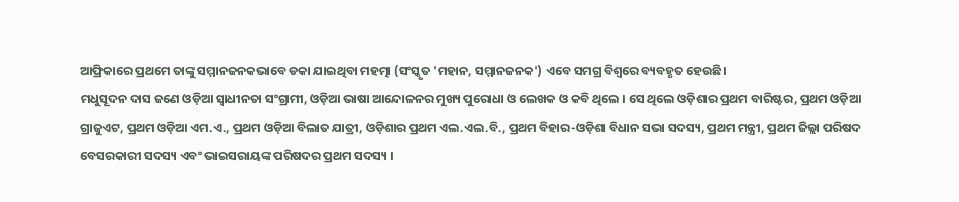ଆଫ୍ରିକାରେ ପ୍ରଥମେ ତାଙ୍କୁ ସମ୍ମାନଜନକଭାବେ ଡକା ଯାଇଥିବା ମହତ୍ମା (ସଂସ୍କୃତ 'ମହାନ, ସମ୍ମାନଜନକ') ଏବେ ସମଗ୍ର ବିଶ୍ୱରେ ବ୍ୟବହୃତ ହେଉଛି।
ମଧୁସୂଦନ ଦାସ ଜଣେ ଓଡ଼ିଆ ସ୍ୱାଧୀନତା ସଂଗ୍ରାମୀ, ଓଡ଼ିଆ ଭାଷା ଆନ୍ଦୋଳନର ମୁଖ୍ୟ ପୁରୋଧା ଓ ଲେଖକ ଓ କବି ଥିଲେ । ସେ ଥିଲେ ଓଡ଼ିଶାର ପ୍ରଥମ ବାରିଷ୍ଟର, ପ୍ରଥମ ଓଡ଼ିଆ ଗ୍ରାଜୁଏଟ, ପ୍ରଥମ ଓଡ଼ିଆ ଏମ.ଏ., ପ୍ରଥମ ଓଡ଼ିଆ ବିଲାତ ଯାତ୍ରୀ, ଓଡ଼ିଶାର ପ୍ରଥମ ଏଲ.ଏଲ.ବି., ପ୍ରଥମ ବିହାର-ଓଡ଼ିଶା ବିଧାନ ସଭା ସଦସ୍ୟ, ପ୍ରଥମ ମନ୍ତ୍ରୀ, ପ୍ରଥମ ଜିଲ୍ଲା ପରିଷଦ ବେସରକାରୀ ସଦସ୍ୟ ଏବଂ ଭାଇସରାୟଙ୍କ ପରିଷଦର ପ୍ରଥମ ସଦସ୍ୟ ।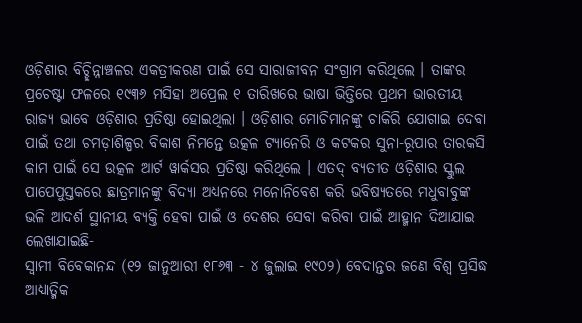ଓଡ଼ିଶାର ବିଚ୍ଛିନ୍ନାଞ୍ଚଳର ଏକତ୍ରୀକରଣ ପାଇଁ ସେ ସାରାଜୀବନ ସଂଗ୍ରାମ କରିଥିଲେ । ତାଙ୍କର ପ୍ରଚେଷ୍ଟା ଫଳରେ ୧୯୩୬ ମସିହା ଅପ୍ରେଲ ୧ ତାରିଖରେ ଭାଷା ଭିତ୍ତିରେ ପ୍ରଥମ ଭାରତୀୟ ରାଜ୍ୟ ଭାବେ ଓଡ଼ିଶାର ପ୍ରତିଷ୍ଠା ହୋଇଥିଲା । ଓଡ଼ିଶାର ମୋଚିମାନଙ୍କୁ ଚାକିରି ଯୋଗାଇ ଦେବା ପାଇଁ ତଥା ଚମଡ଼ାଶିଳ୍ପର ବିକାଶ ନିମନ୍ତେ ଉତ୍କଳ ଟ୍ୟାନେରି ଓ କଟକର ସୁନା-ରୂପାର ତାରକସି କାମ ପାଇଁ ସେ ଉତ୍କଳ ଆର୍ଟ ୱାର୍କସର ପ୍ରତିଷ୍ଠା କରିଥିଲେ । ଏତଦ୍ ବ୍ୟତୀତ ଓଡ଼ିଶାର ସ୍କୁଲ ପାପେପୁସ୍ତକରେ ଛାତ୍ରମାନଙ୍କୁ ବିଦ୍ୟା ଅଧ୍ୟନରେ ମନୋନିବେଶ କରି ଭବିଷ୍ୟତରେ ମଧୁବାବୁଙ୍କ ଭଳି ଆଦର୍ଶ ସ୍ଥାନୀୟ ବ୍ୟକ୍ତି ହେବା ପାଇଁ ଓ ଦେଶର ସେବା କରିବା ପାଇଁ ଆହ୍ମାନ ଦିଆଯାଇ ଲେଖାଯାଇଛି-
ସ୍ୱାମୀ ବିବେକାନନ୍ଦ (୧୨ ଜାନୁଆରୀ ୧୮୬୩ - ୪ ଜୁଲାଇ ୧୯୦୨) ବେଦାନ୍ତର ଜଣେ ବିଶ୍ୱ ପ୍ରସିଦ୍ଧ ଆଧ୍ୟାତ୍ମିକ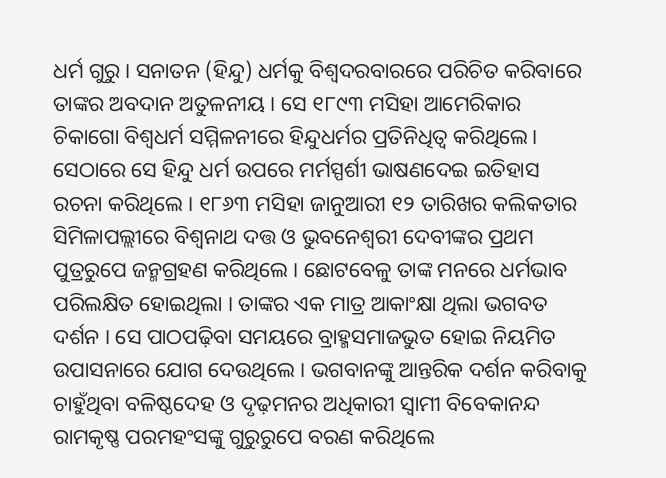ଧର୍ମ ଗୁରୁ । ସନାତନ (ହିନ୍ଦୁ) ଧର୍ମକୁ ବିଶ୍ୱଦରବାରରେ ପରିଚିତ କରିବାରେ ତାଙ୍କର ଅବଦାନ ଅତୁଳନୀୟ । ସେ ୧୮୯୩ ମସିହା ଆମେରିକାର ଚିକାଗୋ ବିଶ୍ୱଧର୍ମ ସମ୍ମିଳନୀରେ ହିନ୍ଦୁଧର୍ମର ପ୍ରତିନିଧିତ୍ୱ କରିଥିଲେ। ସେଠାରେ ସେ ହିନ୍ଦୁ ଧର୍ମ ଉପରେ ମର୍ମସ୍ପର୍ଶୀ ଭାଷଣଦେଇ ଇତିହାସ ରଚନା କରିଥିଲେ । ୧୮୬୩ ମସିହା ଜାନୁଆରୀ ୧୨ ତାରିଖର କଲିକତାର ସିମିଳାପଲ୍ଲୀରେ ବିଶ୍ୱନାଥ ଦତ୍ତ ଓ ଭୁବନେଶ୍ୱରୀ ଦେବୀଙ୍କର ପ୍ରଥମ ପୁତ୍ରରୁପେ ଜନ୍ମଗ୍ରହଣ କରିଥିଲେ । ଛୋଟବେଳୁ ତାଙ୍କ ମନରେ ଧର୍ମଭାବ ପରିଲକ୍ଷିତ ହୋଇଥିଲା । ତାଙ୍କର ଏକ ମାତ୍ର ଆକାଂକ୍ଷା ଥିଲା ଭଗବତ ଦର୍ଶନ । ସେ ପାଠପଢ଼ିବା ସମୟରେ ବ୍ରାହ୍ମସମାଜଭୁତ ହୋଇ ନିୟମିତ ଉପାସନାରେ ଯୋଗ ଦେଉଥିଲେ । ଭଗବାନଙ୍କୁ ଆନ୍ତରିକ ଦର୍ଶନ କରିବାକୁ ଚାହୁଁଥିବା ବଳିଷ୍ଠଦେହ ଓ ଦୃଢ଼ମନର ଅଧିକାରୀ ସ୍ୱାମୀ ବିବେକାନନ୍ଦ ରାମକୃଷ୍ଣ ପରମହଂସଙ୍କୁ ଗୁରୁରୁପେ ବରଣ କରିଥିଲେ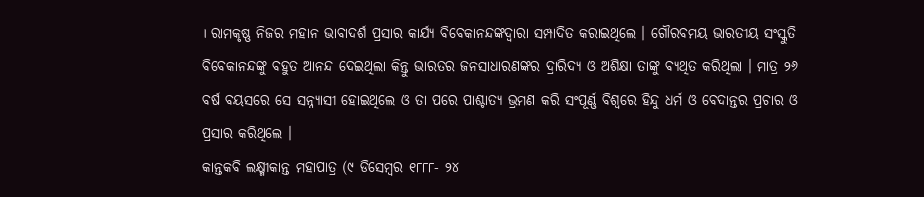। ରାମକୃଷ୍ଣ ନିଜର ମହାନ ଭାବାଦର୍ଶ ପ୍ରସାର କାର୍ଯ୍ୟ ବିବେକାନନ୍ଦଙ୍କଦ୍ୱାରା ସମ୍ପାଦିତ କରାଇଥିଲେ । ଗୌରବମୟ ଭାରତୀୟ ସଂସ୍କୁତି ବିବେକାନନ୍ଦଙ୍କୁ ବହୁତ ଆନନ୍ଦ ଦେଇଥିଲା କିନ୍ତୁ ଭାରତର ଜନସାଧାରଣଙ୍କର ଦ୍ରାରିଦ୍ୟ ଓ ଅଶିକ୍ଷା ତାଙ୍କୁ ବ୍ୟଥିତ କରିଥିଲା । ମାତ୍ର ୨୬ ବର୍ଷ ବୟସରେ ସେ ସନ୍ନ୍ୟାସୀ ହୋଇଥିଲେ ଓ ତା ପରେ ପାଶ୍ଚାତ୍ୟ ଭ୍ରମଣ କରି ସଂପୂର୍ଣ୍ଣ ବିଶ୍ୱରେ ହିନ୍ଦୁ ଧର୍ମ ଓ ବେଦାନ୍ତର ପ୍ରଚାର ଓ ପ୍ରସାର କରିଥିଲେ ।
କାନ୍ତକବି ଲକ୍ଷ୍ମୀକାନ୍ତ ମହାପାତ୍ର (୯ ଡିସେମ୍ବର ୧୮୮୮- ୨୪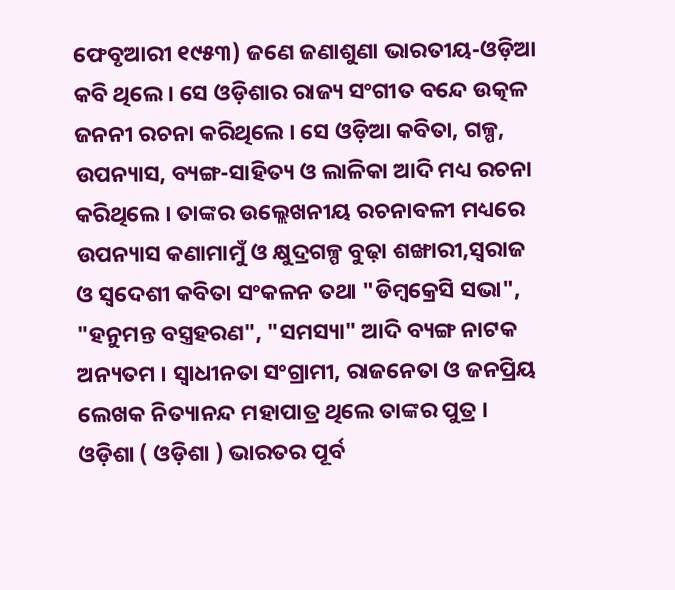ଫେବୃଆରୀ ୧୯୫୩) ଜଣେ ଜଣାଶୁଣା ଭାରତୀୟ-ଓଡ଼ିଆ କବି ଥିଲେ । ସେ ଓଡ଼ିଶାର ରାଜ୍ୟ ସଂଗୀତ ବନ୍ଦେ ଉତ୍କଳ ଜନନୀ ରଚନା କରିଥିଲେ । ସେ ଓଡ଼ିଆ କବିତା, ଗଳ୍ପ, ଉପନ୍ୟାସ, ବ୍ୟଙ୍ଗ-ସାହିତ୍ୟ ଓ ଲାଳିକା ଆଦି ମଧ୍ୟ ରଚନା କରିଥିଲେ । ତାଙ୍କର ଉଲ୍ଲେଖନୀୟ ରଚନାବଳୀ ମଧ୍ୟରେ ଉପନ୍ୟାସ କଣାମାମୁଁ ଓ କ୍ଷୁଦ୍ରଗଳ୍ପ ବୁଢ଼ା ଶଙ୍ଖାରୀ,ସ୍ୱରାଜ ଓ ସ୍ୱଦେଶୀ କବିତା ସଂକଳନ ତଥା "ଡିମ୍ବକ୍ରେସି ସଭା", "ହନୁମନ୍ତ ବସ୍ତ୍ରହରଣ", "ସମସ୍ୟା" ଆଦି ବ୍ୟଙ୍ଗ ନାଟକ ଅନ୍ୟତମ । ସ୍ୱାଧୀନତା ସଂଗ୍ରାମୀ, ରାଜନେତା ଓ ଜନପ୍ରିୟ ଲେଖକ ନିତ୍ୟାନନ୍ଦ ମହାପାତ୍ର ଥିଲେ ତାଙ୍କର ପୁତ୍ର ।
ଓଡ଼ିଶା ( ଓଡ଼ିଶା ) ଭାରତର ପୂର୍ବ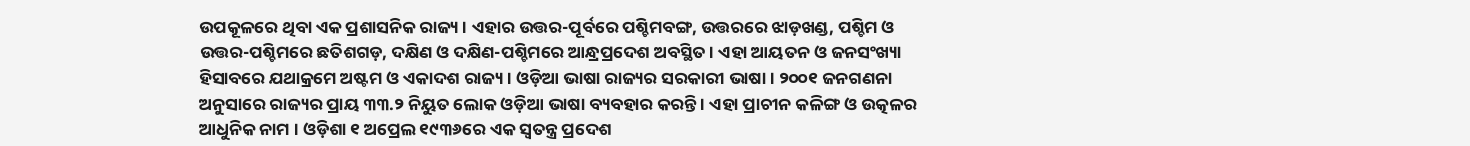ଉପକୂଳରେ ଥିବା ଏକ ପ୍ରଶାସନିକ ରାଜ୍ୟ । ଏହାର ଉତ୍ତର-ପୂର୍ବରେ ପଶ୍ଚିମବଙ୍ଗ, ଉତ୍ତରରେ ଝାଡ଼ଖଣ୍ଡ, ପଶ୍ଚିମ ଓ ଉତ୍ତର-ପଶ୍ଚିମରେ ଛତିଶଗଡ଼, ଦକ୍ଷିଣ ଓ ଦକ୍ଷିଣ-ପଶ୍ଚିମରେ ଆନ୍ଧ୍ରପ୍ରଦେଶ ଅବସ୍ଥିତ । ଏହା ଆୟତନ ଓ ଜନସଂଖ୍ୟା ହିସାବରେ ଯଥାକ୍ରମେ ଅଷ୍ଟମ ଓ ଏକାଦଶ ରାଜ୍ୟ । ଓଡ଼ିଆ ଭାଷା ରାଜ୍ୟର ସରକାରୀ ଭାଷା । ୨୦୦୧ ଜନଗଣନା ଅନୁସାରେ ରାଜ୍ୟର ପ୍ରାୟ ୩୩.୨ ନିୟୁତ ଲୋକ ଓଡ଼ିଆ ଭାଷା ବ୍ୟବହାର କରନ୍ତି । ଏହା ପ୍ରାଚୀନ କଳିଙ୍ଗ ଓ ଉତ୍କଳର ଆଧୁନିକ ନାମ । ଓଡ଼ିଶା ୧ ଅପ୍ରେଲ ୧୯୩୬ରେ ଏକ ସ୍ୱତନ୍ତ୍ର ପ୍ରଦେଶ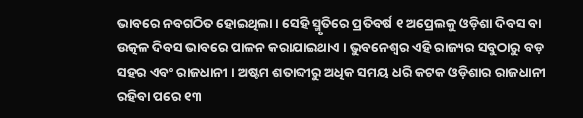ଭାବରେ ନବଗଠିତ ହୋଇଥିଲା । ସେହି ସ୍ମୃତିରେ ପ୍ରତିବର୍ଷ ୧ ଅପ୍ରେଲକୁ ଓଡ଼ିଶା ଦିବସ ବା ଉତ୍କଳ ଦିବସ ଭାବରେ ପାଳନ କରାଯାଇଥାଏ । ଭୁବନେଶ୍ୱର ଏହି ରାଜ୍ୟର ସବୁଠାରୁ ବଡ଼ ସହର ଏବଂ ରାଜଧାନୀ । ଅଷ୍ଟମ ଶତାବ୍ଦୀରୁ ଅଧିକ ସମୟ ଧରି କଟକ ଓଡ଼ିଶାର ରାଜଧାନୀ ରହିବା ପରେ ୧୩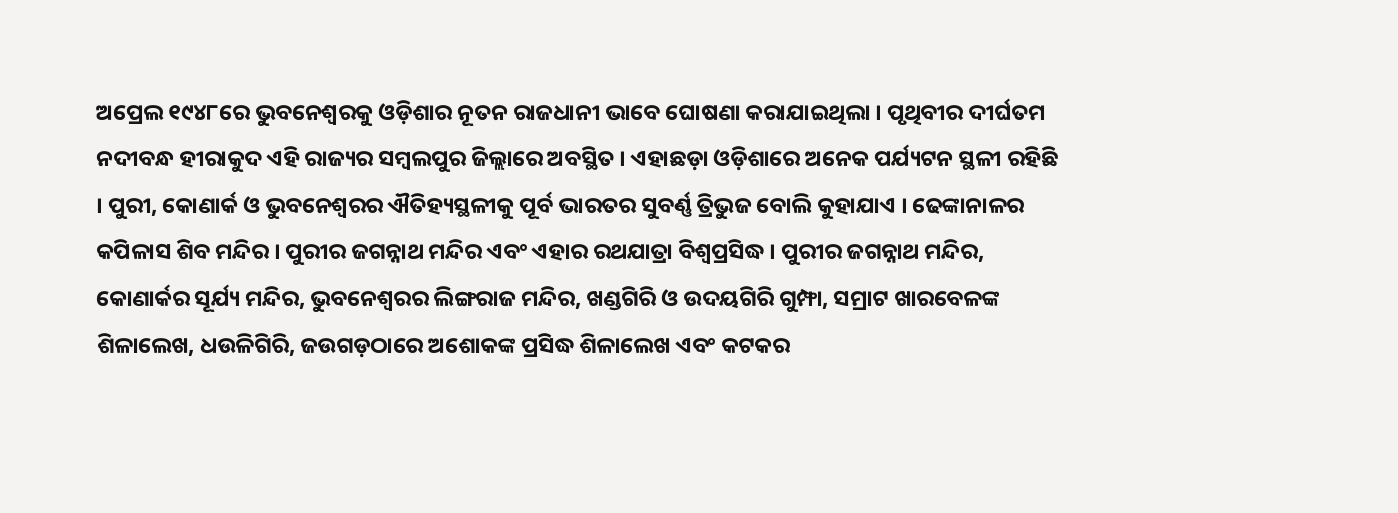ଅପ୍ରେଲ ୧୯୪୮ରେ ଭୁବନେଶ୍ୱରକୁ ଓଡ଼ିଶାର ନୂତନ ରାଜଧାନୀ ଭାବେ ଘୋଷଣା କରାଯାଇଥିଲା । ପୃଥିବୀର ଦୀର୍ଘତମ ନଦୀବନ୍ଧ ହୀରାକୁଦ ଏହି ରାଜ୍ୟର ସମ୍ବଲପୁର ଜିଲ୍ଲାରେ ଅବସ୍ଥିତ । ଏହାଛଡ଼ା ଓଡ଼ିଶାରେ ଅନେକ ପର୍ଯ୍ୟଟନ ସ୍ଥଳୀ ରହିଛି । ପୁରୀ, କୋଣାର୍କ ଓ ଭୁବନେଶ୍ୱରର ଐତିହ୍ୟସ୍ଥଳୀକୁ ପୂର୍ବ ଭାରତର ସୁବର୍ଣ୍ଣ ତ୍ରିଭୁଜ ବୋଲି କୁହାଯାଏ । ଢେଙ୍କାନାଳର କପିଳାସ ଶିବ ମନ୍ଦିର । ପୁରୀର ଜଗନ୍ନାଥ ମନ୍ଦିର ଏବଂ ଏହାର ରଥଯାତ୍ରା ବିଶ୍ୱପ୍ରସିଦ୍ଧ । ପୁରୀର ଜଗନ୍ନାଥ ମନ୍ଦିର, କୋଣାର୍କର ସୂର୍ଯ୍ୟ ମନ୍ଦିର, ଭୁବନେଶ୍ୱରର ଲିଙ୍ଗରାଜ ମନ୍ଦିର, ଖଣ୍ଡଗିରି ଓ ଉଦୟଗିରି ଗୁମ୍ଫା, ସମ୍ରାଟ ଖାରବେଳଙ୍କ ଶିଳାଲେଖ, ଧଉଳିଗିରି, ଜଉଗଡ଼ଠାରେ ଅଶୋକଙ୍କ ପ୍ରସିଦ୍ଧ ଶିଳାଲେଖ ଏବଂ କଟକର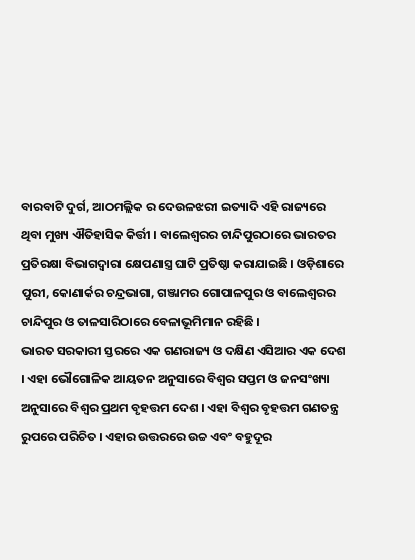ବାରବାଟି ଦୁର୍ଗ, ଆଠମଲ୍ଲିକ ର ଦେଉଳଝରୀ ଇତ୍ୟାଦି ଏହି ରାଜ୍ୟରେ ଥିବା ମୁଖ୍ୟ ଐତିହାସିକ କିର୍ତ୍ତୀ । ବାଲେଶ୍ୱରର ଚାନ୍ଦିପୁରଠାରେ ଭାରତର ପ୍ରତିରକ୍ଷା ବିଭାଗଦ୍ୱାରା କ୍ଷେପଣାସ୍ତ୍ର ଘାଟି ପ୍ରତିଷ୍ଠା କରାଯାଇଛି । ଓଡ଼ିଶାରେ ପୁରୀ, କୋଣାର୍କର ଚନ୍ଦ୍ରଭାଗା, ଗଞ୍ଜାମର ଗୋପାଳପୁର ଓ ବାଲେଶ୍ୱରର ଚାନ୍ଦିପୁର ଓ ତାଳସାରିଠାରେ ବେଳାଭୂମିମାନ ରହିଛି ।
ଭାରତ ସରକାରୀ ସ୍ତରରେ ଏକ ଗଣରାଜ୍ୟ ଓ ଦକ୍ଷିଣ ଏସିଆର ଏକ ଦେଶ । ଏହା ଭୌଗୋଳିକ ଆୟତନ ଅନୁସାରେ ବିଶ୍ୱର ସପ୍ତମ ଓ ଜନସଂଖ୍ୟା ଅନୁସାରେ ବିଶ୍ୱର ପ୍ରଥମ ବୃହତ୍ତମ ଦେଶ । ଏହା ବିଶ୍ୱର ବୃହତ୍ତମ ଗଣତନ୍ତ୍ର ରୁପରେ ପରିଚିତ । ଏହାର ଉତ୍ତରରେ ଉଚ୍ଚ ଏବଂ ବହୁଦୂର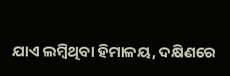ଯାଏ ଲମ୍ବିଥିବା ହିମାଳୟ, ଦକ୍ଷିଣରେ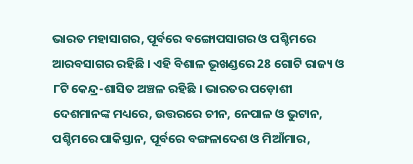ଭାରତ ମହାସାଗର, ପୂର୍ବରେ ବଙ୍ଗୋପସାଗର ଓ ପଶ୍ଚିମରେ ଆରବସାଗର ରହିଛି । ଏହି ବିଶାଳ ଭୂଖଣ୍ଡରେ 28 ଗୋଟି ରାଜ୍ୟ ଓ ୮ଟି କେନ୍ଦ୍ର-ଶାସିତ ଅଞ୍ଚଳ ରହିଛି । ଭାରତର ପଡ଼ୋଶୀ ଦେଶମାନଙ୍କ ମଧ୍ୟରେ, ଉତ୍ତରରେ ଚୀନ, ନେପାଳ ଓ ଭୁଟାନ, ପଶ୍ଚିମରେ ପାକିସ୍ତାନ, ପୂର୍ବରେ ବଙ୍ଗଳାଦେଶ ଓ ମିଆଁମାର,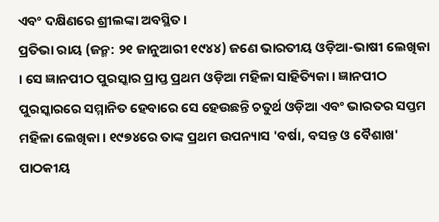ଏବଂ ଦକ୍ଷିଣରେ ଶ୍ରୀଲଙ୍କା ଅବସ୍ଥିତ ।
ପ୍ରତିଭା ରାୟ (ଜନ୍ମ: ୨୧ ଜାନୁଆରୀ ୧୯୪୪) ଜଣେ ଭାରତୀୟ ଓଡ଼ିଆ-ଭାଷୀ ଲେଖିକା । ସେ ଜ୍ଞାନପୀଠ ପୁରସ୍କାର ପ୍ରାପ୍ତ ପ୍ରଥମ ଓଡ଼ିଆ ମହିଳା ସାହିତ୍ୟିକା । ଜ୍ଞାନପୀଠ ପୁରସ୍କାରରେ ସମ୍ମାନିତ ହେବାରେ ସେ ହେଉଛନ୍ତି ଚତୁର୍ଥ ଓଡ଼ିଆ ଏବଂ ଭାରତର ସପ୍ତମ ମହିଳା ଲେଖିକା । ୧୯୭୪ରେ ତାଙ୍କ ପ୍ରଥମ ଉପନ୍ୟାସ 'ବର୍ଷା, ବସନ୍ତ ଓ ବୈଶାଖ' ପାଠକୀୟ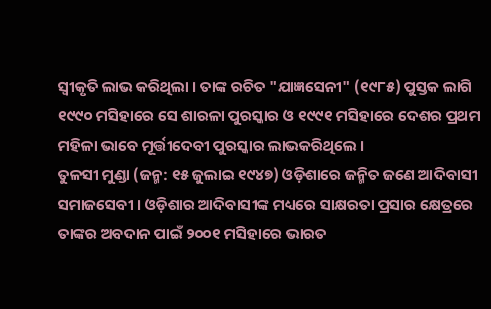ସ୍ୱୀକୃତି ଲାଭ କରିଥିଲା । ତାଙ୍କ ରଚିତ "ଯାଜ୍ଞସେନୀ" (୧୯୮୫) ପୁସ୍ତକ ଲାଗି ୧୯୯୦ ମସିହାରେ ସେ ଶାରଳା ପୁରସ୍କାର ଓ ୧୯୯୧ ମସିହାରେ ଦେଶର ପ୍ରଥମ ମହିଳା ଭାବେ ମୂର୍ତ୍ତୀଦେବୀ ପୁରସ୍କାର ଲାଭକରିଥିଲେ ।
ତୁଳସୀ ମୁଣ୍ଡା (ଜନ୍ମ: ୧୫ ଜୁଲାଇ ୧୯୪୭) ଓଡ଼ିଶାରେ ଜନ୍ମିତ ଜଣେ ଆଦିବାସୀ ସମାଜସେବୀ । ଓଡ଼ିଶାର ଆଦିବାସୀଙ୍କ ମଧ୍ୟରେ ସାକ୍ଷରତା ପ୍ରସାର କ୍ଷେତ୍ରରେ ତାଙ୍କର ଅବଦାନ ପାଇଁ ୨୦୦୧ ମସିହାରେ ଭାରତ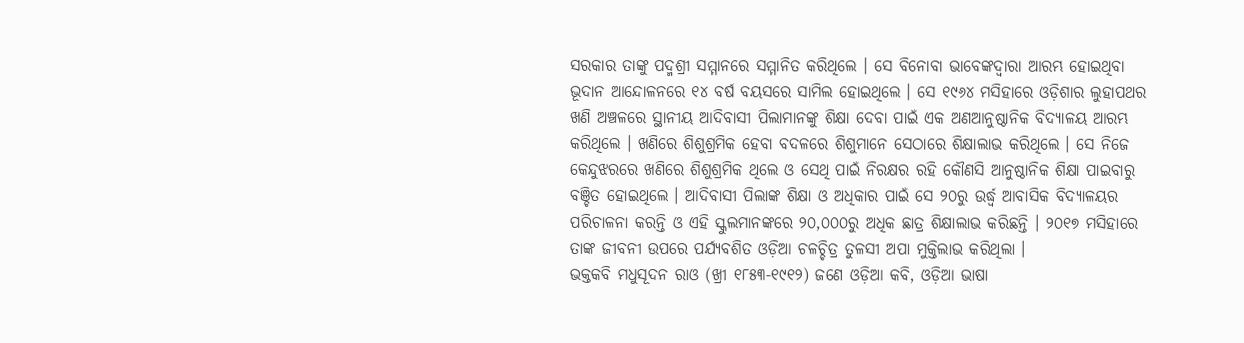ସରକାର ତାଙ୍କୁ ପଦ୍ମଶ୍ରୀ ସମ୍ମାନରେ ସମ୍ମାନିତ କରିଥିଲେ । ସେ ବିନୋବା ଭାବେଙ୍କଦ୍ୱାରା ଆରମ୍ଭ ହୋଇଥିବା ଭୂଦାନ ଆନ୍ଦୋଳନରେ ୧୪ ବର୍ଷ ବୟସରେ ସାମିଲ ହୋଇଥିଲେ । ସେ ୧୯୬୪ ମସିହାରେ ଓଡ଼ିଶାର ଲୁହାପଥର ଖଣି ଅଞ୍ଚଳରେ ସ୍ଥାନୀୟ ଆଦିବାସୀ ପିଲାମାନଙ୍କୁ ଶିକ୍ଷା ଦେବା ପାଇଁ ଏକ ଅଣଆନୁଷ୍ଠାନିକ ବିଦ୍ୟାଳୟ ଆରମ୍ଭ କରିଥିଲେ । ଖଣିରେ ଶିଶୁଶ୍ରମିକ ହେବା ବଦଳରେ ଶିଶୁମାନେ ସେଠାରେ ଶିକ୍ଷାଲାଭ କରିଥିଲେ । ସେ ନିଜେ କେନ୍ଦୁଝରରେ ଖଣିରେ ଶିଶୁଶ୍ରମିକ ଥିଲେ ଓ ସେଥି ପାଇଁ ନିରକ୍ଷର ରହି କୌଣସି ଆନୁଷ୍ଠାନିକ ଶିକ୍ଷା ପାଇବାରୁ ବଞ୍ଚିତ ହୋଇଥିଲେ । ଆଦିବାସୀ ପିଲାଙ୍କ ଶିକ୍ଷା ଓ ଅଧିକାର ପାଇଁ ସେ ୨୦ରୁ ଉର୍ଦ୍ଧ୍ୱ ଆବାସିକ ବିଦ୍ୟାଳୟର ପରିଚାଳନା କରନ୍ତି ଓ ଏହି ସ୍କୁଲମାନଙ୍କରେ ୨୦,୦୦୦ରୁ ଅଧିକ ଛାତ୍ର ଶିକ୍ଷାଲାଭ କରିଛନ୍ତି । ୨୦୧୭ ମସିହାରେ ତାଙ୍କ ଜୀବନୀ ଉପରେ ପର୍ଯ୍ୟବଶିତ ଓଡ଼ିଆ ଚଳଚ୍ଚିତ୍ର ତୁଳସୀ ଅପା ମୁକ୍ତିଲାଭ କରିଥିଲା ।
ଭକ୍ତକବି ମଧୁସୂଦନ ରାଓ (ଖ୍ରୀ ୧୮୫୩-୧୯୧୨) ଜଣେ ଓଡ଼ିଆ କବି, ଓଡ଼ିଆ ଭାଷା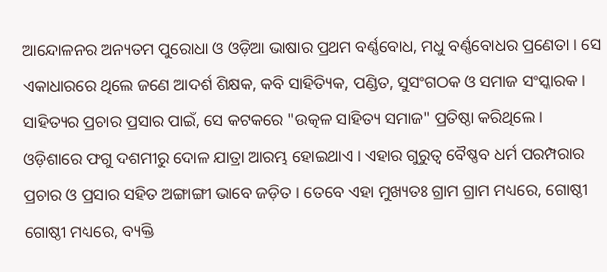ଆନ୍ଦୋଳନର ଅନ୍ୟତମ ପୁରୋଧା ଓ ଓଡ଼ିଆ ଭାଷାର ପ୍ରଥମ ବର୍ଣ୍ଣବୋଧ, ମଧୁ ବର୍ଣ୍ଣବୋଧର ପ୍ରଣେତା । ସେ ଏକାଧାରରେ ଥିଲେ ଜଣେ ଆଦର୍ଶ ଶିକ୍ଷକ, କବି ସାହିତ୍ୟିକ, ପଣ୍ଡିତ, ସୁସଂଗଠକ ଓ ସମାଜ ସଂସ୍କାରକ । ସାହିତ୍ୟର ପ୍ରଚାର ପ୍ରସାର ପାଇଁ, ସେ କଟକରେ "ଉତ୍କଳ ସାହିତ୍ୟ ସମାଜ" ପ୍ରତିଷ୍ଠା କରିଥିଲେ ।
ଓଡ଼ିଶାରେ ଫଗୁ ଦଶମୀରୁ ଦୋଳ ଯାତ୍ରା ଆରମ୍ଭ ହୋଇଥାଏ । ଏହାର ଗୁରୁତ୍ୱ ବୈଷ୍ଣବ ଧର୍ମ ପରମ୍ପରାର ପ୍ରଚାର ଓ ପ୍ରସାର ସହିତ ଅଙ୍ଗାଙ୍ଗୀ ଭାବେ ଜଡ଼ିତ । ତେବେ ଏହା ମୁଖ୍ୟତଃ ଗ୍ରାମ ଗ୍ରାମ ମଧ୍ୟରେ, ଗୋଷ୍ଠୀ ଗୋଷ୍ଠୀ ମଧ୍ୟରେ, ବ୍ୟକ୍ତି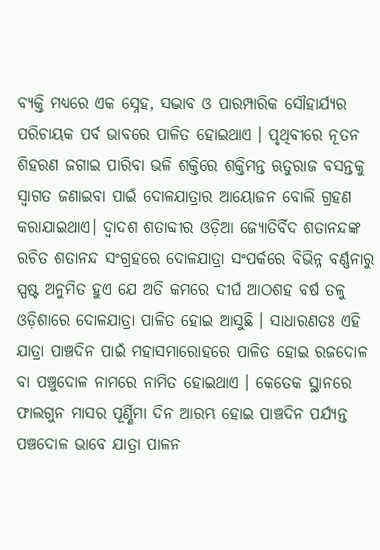ବ୍ୟକ୍ତି ମଧ୍ୟରେ ଏକ ସ୍ନେହ, ସଦ୍ଭାବ ଓ ପାରମ୍ପାରିକ ସୌହାର୍ଯ୍ୟର ପରିଚାୟକ ପର୍ବ ଭାବରେ ପାଳିତ ହୋଇଥାଏ । ପୃଥିବୀରେ ନୂତନ ଶିହରଣ ଜଗାଇ ପାରିବା ଭଳି ଶକ୍ତିରେ ଶକ୍ତିମନ୍ତ ଋତୁରାଜ ବସନ୍ତକୁ ସ୍ୱାଗତ ଜଣାଇବା ପାଇଁ ଦୋଳଯାତ୍ରାର ଆୟୋଜନ ବୋଲି ଗ୍ରହଣ କରାଯାଇଥାଏ। ଦ୍ୱାଦଶ ଶତାବ୍ଦୀର ଓଡ଼ିଆ ଜ୍ୟୋତିର୍ବିଦ ଶତାନନ୍ଦଙ୍କ ରଚିତ ଶତାନନ୍ଦ ସଂଗ୍ରହରେ ଦୋଳଯାତ୍ରା ସଂପର୍କରେ ବିଭିନ୍ନ ବର୍ଣ୍ଣନାରୁ ସ୍ପଷ୍ଟ ଅନୁମିତ ହୁଏ ଯେ ଅତି କମରେ ଦୀର୍ଘ ଆଠଶହ ବର୍ଷ ତଳୁ ଓଡ଼ିଶାରେ ଦୋଳଯାତ୍ରା ପାଳିତ ହୋଇ ଆସୁଛି । ସାଧାରଣତଃ ଏହି ଯାତ୍ରା ପାଞ୍ଚଦିନ ପାଇଁ ମହାସମାରୋହରେ ପାଳିତ ହୋଇ ରଜଦୋଳ ବା ପଞ୍ଚୁଦୋଳ ନାମରେ ନାମିତ ହୋଇଥାଏ । କେତେକ ସ୍ଥାନରେ ଫାଲଗୁନ ମାସର ପୂର୍ଣ୍ଣିମା ଦିନ ଆରମ୍ଭ ହୋଇ ପାଞ୍ଚଦିନ ପର୍ଯ୍ୟନ୍ତ ପଞ୍ଚଦୋଳ ଭାବେ ଯାତ୍ରା ପାଳନ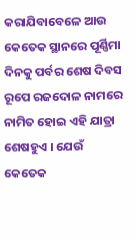କରାଯିବାବେଳେ ଆଉ କେତେକ ସ୍ଥାନରେ ପୂର୍ଣ୍ଣିମା ଦିନକୁ ପର୍ବର ଶେଷ ଦିବସ ରୂପେ ରଜଦୋଳ ନାମରେ ନାମିତ ହୋଇ ଏହି ଯାତ୍ରା ଶେଷହୁଏ । ଯେଉଁ କେତେକ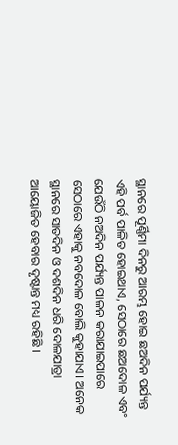ସ୍ଥାନରେ ପୂର୍ଣ୍ଣିମା ଦିନରୁ ଆରମ୍ଭ ହୋଇ ଛଅଦିନ ପର୍ଯ୍ୟନ୍ତ ଏହି ପର୍ବ ପାଳିତ ହୋଇଥାଏ, ସେଠାରେ ଛଅଦୋଳ ଏବଂ ଯେଉଁଠି ନଅଦିନ ପର୍ଯ୍ୟନ୍ତ ପାଳନ କରାଯାଇପାରେ ସେଠାରେ ଏହାକୁ ନବଦୋଳ ବୋଲି କୁହାଯାଏ। ଅନେକ ସ୍ଥାନରେ ସାତଦିନ ଓ ଦଶଦିନ ଧରି ଦୋଳଯାତ୍ରା ଆୟୋଜିତ ହେବାର ଦୃଷ୍ଟାନ୍ତ ମଧ୍ୟ ରହିଛି ।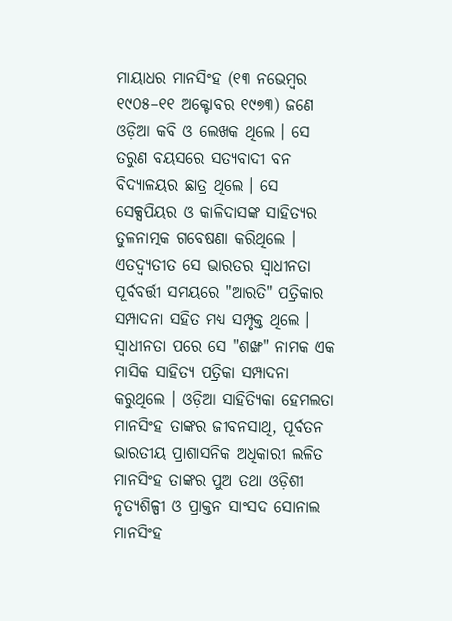ମାୟାଧର ମାନସିଂହ (୧୩ ନଭେମ୍ବର ୧୯୦୫–୧୧ ଅକ୍ଟୋବର ୧୯୭୩) ଜଣେ ଓଡ଼ିଆ କବି ଓ ଲେଖକ ଥିଲେ । ସେ ତରୁଣ ବୟସରେ ସତ୍ୟବାଦୀ ବନ ବିଦ୍ୟାଳୟର ଛାତ୍ର ଥିଲେ । ସେ ସେକ୍ସପିୟର ଓ କାଳିଦାସଙ୍କ ସାହିତ୍ୟର ତୁଳନାତ୍ମକ ଗବେଷଣା କରିଥିଲେ । ଏତଦ୍ବ୍ୟତୀତ ସେ ଭାରତର ସ୍ୱାଧୀନତା ପୂର୍ବବର୍ତ୍ତୀ ସମୟରେ "ଆରତି" ପତ୍ରିକାର ସମ୍ପାଦନା ସହିତ ମଧ୍ୟ ସମ୍ପୃକ୍ତ ଥିଲେ । ସ୍ୱାଧୀନତା ପରେ ସେ "ଶଙ୍ଖ" ନାମକ ଏକ ମାସିକ ସାହିତ୍ୟ ପତ୍ରିକା ସମ୍ପାଦନା କରୁଥିଲେ । ଓଡ଼ିଆ ସାହିତ୍ୟିକା ହେମଲତା ମାନସିଂହ ତାଙ୍କର ଜୀବନସାଥି, ପୂର୍ବତନ ଭାରତୀୟ ପ୍ରାଶାସନିକ ଅଧିକାରୀ ଲଳିତ ମାନସିଂହ ତାଙ୍କର ପୁଅ ତଥା ଓଡ଼ିଶୀ ନୃତ୍ୟଶିଳ୍ପୀ ଓ ପ୍ରାକ୍ତନ ସାଂସଦ ସୋନାଲ ମାନସିଂହ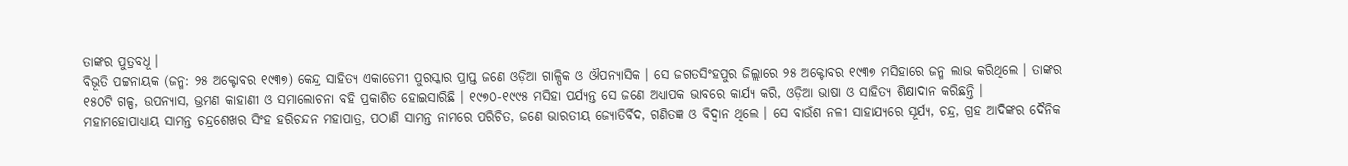ତାଙ୍କର ପୁତ୍ରବଧୂ ।
ବିଭୂତି ପଟ୍ଟନାୟକ (ଜନ୍ମ: ୨୫ ଅକ୍ଟୋବର ୧୯୩୭) କେନ୍ଦ୍ର ସାହିତ୍ୟ ଏକାଡେମୀ ପୁରସ୍କାର ପ୍ରାପ୍ତ ଜଣେ ଓଡ଼ିଆ ଗାଳ୍ପିକ ଓ ଔପନ୍ୟାସିକ । ସେ ଜଗତସିଂହପୁର ଜିଲ୍ଲାରେ ୨୫ ଅକ୍ଟୋବର ୧୯୩୭ ମସିହାରେ ଜନ୍ମ ଲାଭ କରିଥିଲେ । ତାଙ୍କର ୧୫୦ଟି ଗଳ୍ପ, ଉପନ୍ୟାସ, ଭ୍ରମଣ କାହାଣୀ ଓ ସମାଲୋଚନା ବହି ପ୍ରକାଶିତ ହୋଇସାରିଛି । ୧୯୭୦-୧୯୯୫ ମସିହା ପର୍ଯ୍ୟନ୍ତ ସେ ଜଣେ ଅଧ୍ୟାପକ ଭାବରେ କାର୍ଯ୍ୟ କରି, ଓଡ଼ିଆ ଭାଷା ଓ ସାହିତ୍ୟ ଶିକ୍ଷାଦାନ କରିଛନ୍ତି ।
ମହାମହୋପାଧ୍ୟାୟ ସାମନ୍ତ ଚନ୍ଦ୍ରଶେଖର ସିଂହ ହରିଚନ୍ଦନ ମହାପାତ୍ର, ପଠାଣି ସାମନ୍ତ ନାମରେ ପରିଚିତ, ଜଣେ ଭାରତୀୟ ଜ୍ୟୋତିର୍ବିଦ, ଗଣିତଜ୍ଞ ଓ ବିଦ୍ୱାନ ଥିଲେ । ସେ ବାଉଁଶ ନଳୀ ସାହାଯ୍ୟରେ ସୂର୍ଯ୍ୟ, ଚନ୍ଦ୍ର, ଗ୍ରହ ଆଦିଙ୍କର ଦୈନିକ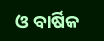ଓ ବାର୍ଷିକ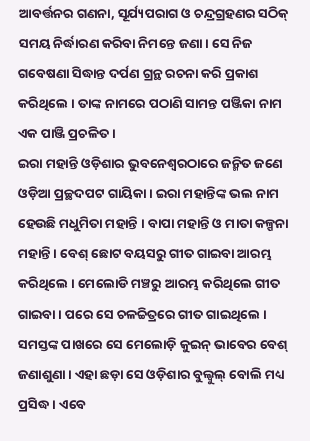ଆବର୍ତ୍ତନର ଗଣନା, ସୂର୍ଯ୍ୟପରାଗ ଓ ଚନ୍ଦ୍ରଗ୍ରହଣର ସଠିକ୍ ସମୟ ନିର୍ଦ୍ଧାରଣ କରିବା ନିମନ୍ତେ ଜଣା। ସେ ନିଜ ଗବେଷଣା ସିଦ୍ଧାନ୍ତ ଦର୍ପଣ ଗ୍ରନ୍ଥ ରଚନା କରି ପ୍ରକାଶ କରିଥିଲେ । ତାଙ୍କ ନାମରେ ପଠାଣି ସାମନ୍ତ ପଞ୍ଜିକା ନାମ ଏକ ପାଞ୍ଜି ପ୍ରଚଳିତ ।
ଇରା ମହାନ୍ତି ଓଡ଼ିଶାର ଭୁବନେଶ୍ୱରଠାରେ ଜନ୍ମିତ ଜଣେ ଓଡ଼ିଆ ପ୍ରଚ୍ଛଦପଟ ଗାୟିକା । ଇରା ମହାନ୍ତିଙ୍କ ଭଲ ନାମ ହେଉଛି ମଧୁମିତା ମହାନ୍ତି । ବାପା ମହାନ୍ତି ଓ ମାତା କଳ୍ପନା ମହାନ୍ତି । ବେଶ୍ ଛୋଟ ବୟସରୁ ଗୀତ ଗାଇବା ଆରମ୍ଭ କରିଥିଲେ । ମେଲୋଡି ମଞ୍ଚରୁ ଆରମ୍ଭ କରିଥିଲେ ଗୀତ ଗାଇବା । ପରେ ସେ ଚଳଚ୍ଚିତ୍ରରେ ଗୀତ ଗାଇଥିଲେ । ସମସ୍ତଙ୍କ ପାଖରେ ସେ ମେଲୋଡ଼ି କୁଇନ୍ ଭାବେର ବେଶ୍ ଜଣାଶୁଣା । ଏହା ଛଡ଼ା ସେ ଓଡ଼ିଶାର ବୁଲ୍ବୁଲ୍ ବୋଲି ମଧ୍ୟ ପ୍ରସିଦ୍ଧ । ଏବେ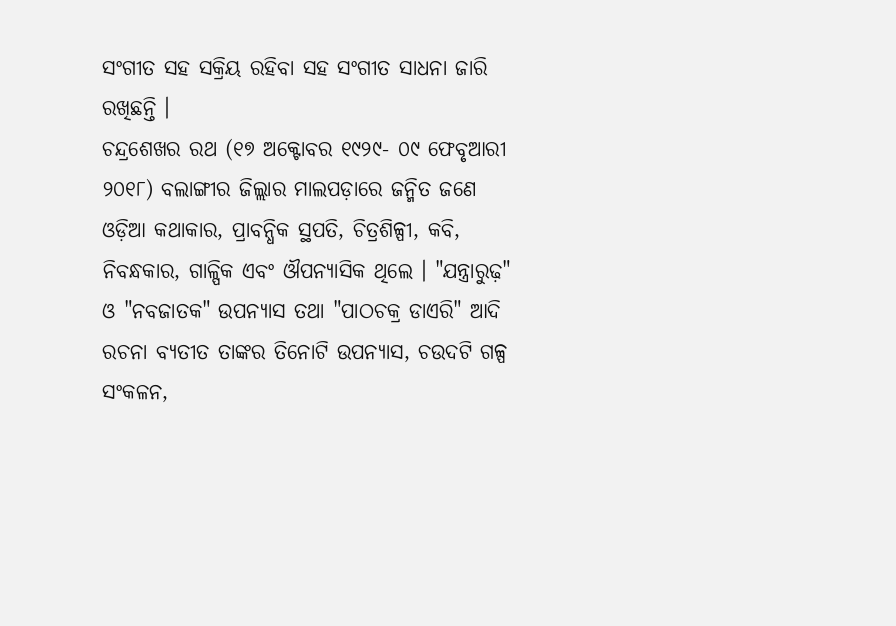ସଂଗୀତ ସହ ସକ୍ରିୟ ରହିବା ସହ ସଂଗୀତ ସାଧନା ଜାରି ରଖିଛନ୍ତି ।
ଚନ୍ଦ୍ରଶେଖର ରଥ (୧୭ ଅକ୍ଟୋବର ୧୯୨୯- ୦୯ ଫେବୃଆରୀ ୨୦୧୮) ବଲାଙ୍ଗୀର ଜିଲ୍ଲାର ମାଲପଡ଼ାରେ ଜନ୍ମିତ ଜଣେ ଓଡ଼ିଆ କଥାକାର, ପ୍ରାବନ୍ଧିକ ସ୍ଥପତି, ଚିତ୍ରଶିଳ୍ପୀ, କବି, ନିବନ୍ଧକାର, ଗାଳ୍ପିକ ଏବଂ ଔପନ୍ୟାସିକ ଥିଲେ । "ଯନ୍ତ୍ରାରୁଢ଼" ଓ "ନବଜାତକ" ଉପନ୍ୟାସ ତଥା "ପାଠଚକ୍ର ଡାଏରି" ଆଦି ରଚନା ବ୍ୟତୀତ ତାଙ୍କର ତିନୋଟି ଉପନ୍ୟାସ, ଚଉଦଟି ଗଳ୍ପ ସଂକଳନ,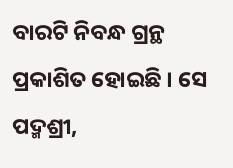ବାରଟି ନିବନ୍ଧ ଗ୍ରନ୍ଥ ପ୍ରକାଶିତ ହୋଇଛି । ସେ ପଦ୍ମଶ୍ରୀ,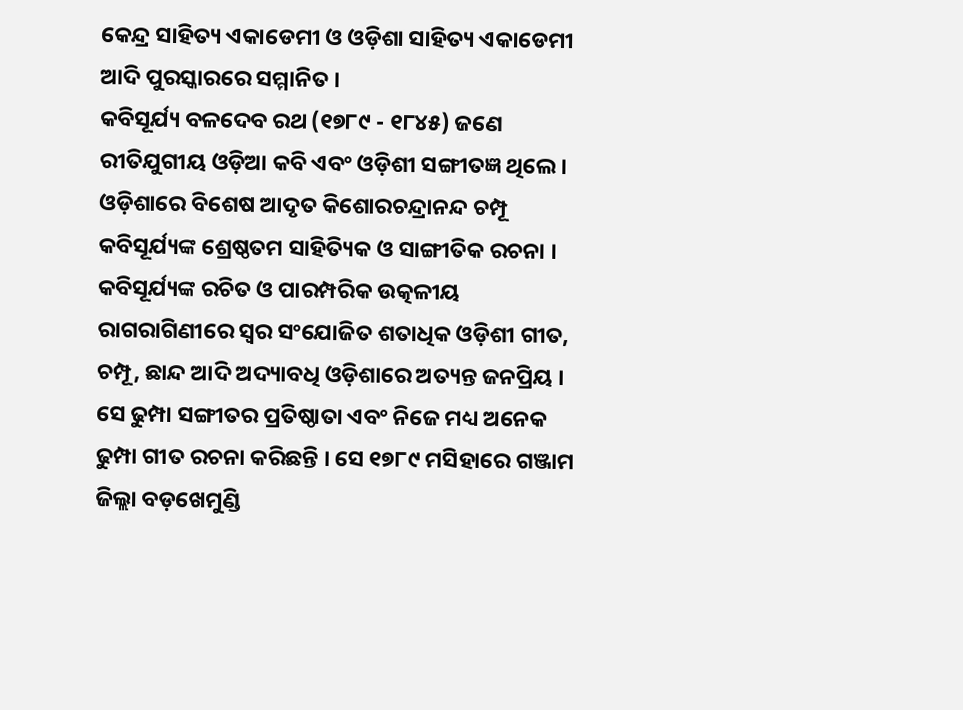କେନ୍ଦ୍ର ସାହିତ୍ୟ ଏକାଡେମୀ ଓ ଓଡ଼ିଶା ସାହିତ୍ୟ ଏକାଡେମୀ ଆଦି ପୁରସ୍କାରରେ ସମ୍ମାନିତ ।
କବିସୂର୍ଯ୍ୟ ବଳଦେବ ରଥ (୧୭୮୯ - ୧୮୪୫) ଜଣେ ରୀତିଯୁଗୀୟ ଓଡ଼ିଆ କବି ଏବଂ ଓଡ଼ିଶୀ ସଙ୍ଗୀତଜ୍ଞ ଥିଲେ । ଓଡ଼ିଶାରେ ବିଶେଷ ଆଦୃତ କିଶୋରଚନ୍ଦ୍ରାନନ୍ଦ ଚମ୍ପୂ କବିସୂର୍ଯ୍ୟଙ୍କ ଶ୍ରେଷ୍ଠତମ ସାହିତ୍ୟିକ ଓ ସାଙ୍ଗୀତିକ ରଚନା । କବିସୂର୍ଯ୍ୟଙ୍କ ରଚିତ ଓ ପାରମ୍ପରିକ ଉତ୍କଳୀୟ ରାଗରାଗିଣୀରେ ସ୍ୱର ସଂଯୋଜିତ ଶତାଧିକ ଓଡ଼ିଶୀ ଗୀତ, ଚମ୍ପୂ, ଛାନ୍ଦ ଆଦି ଅଦ୍ୟାବଧି ଓଡ଼ିଶାରେ ଅତ୍ୟନ୍ତ ଜନପ୍ରିୟ । ସେ ଢୁମ୍ପା ସଙ୍ଗୀତର ପ୍ରତିଷ୍ଠାତା ଏବଂ ନିଜେ ମଧ୍ୟ ଅନେକ ଢୁମ୍ପା ଗୀତ ରଚନା କରିଛନ୍ତି । ସେ ୧୭୮୯ ମସିହାରେ ଗଞ୍ଜାମ ଜିଲ୍ଲା ବଡ଼ଖେମୁଣ୍ଡି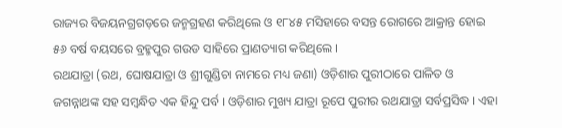ରାଜ୍ୟର ବିଜୟନଗ୍ରଗଡ଼ରେ ଜନ୍ମଗ୍ରହଣ କରିଥିଲେ ଓ ୧୮୪୫ ମସିହାରେ ବସନ୍ତ ରୋଗରେ ଆକ୍ରାନ୍ତ ହୋଇ ୫୬ ବର୍ଷ ବୟସରେ ବ୍ରହ୍ମପୁର ଗଉଡ ସାହିରେ ପ୍ରାଣତ୍ୟାଗ କରିଥିଲେ ।
ରଥଯାତ୍ରା (ରଥ, ଘୋଷଯାତ୍ରା ଓ ଶ୍ରୀଗୁଣ୍ଡିଚା ନାମରେ ମଧ୍ୟ ଜଣା) ଓଡ଼ିଶାର ପୁରୀଠାରେ ପାଳିତ ଓ ଜଗନ୍ନାଥଙ୍କ ସହ ସମ୍ବନ୍ଧିତ ଏକ ହିନ୍ଦୁ ପର୍ବ । ଓଡ଼ିଶାର ମୁଖ୍ୟ ଯାତ୍ରା ରୂପେ ପୁରୀର ରଥଯାତ୍ରା ସର୍ବପ୍ରସିଦ୍ଧ । ଏହା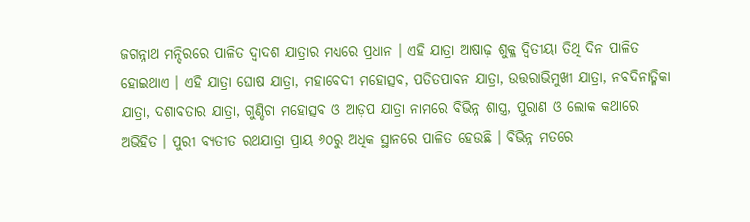ଜଗନ୍ନାଥ ମନ୍ଦିରରେ ପାଳିତ ଦ୍ୱାଦଶ ଯାତ୍ରାର ମଧ୍ୟରେ ପ୍ରଧାନ । ଏହି ଯାତ୍ରା ଆଷାଢ଼ ଶୁକ୍ଳ ଦ୍ୱିତୀୟା ତିଥି ଦିନ ପାଳିତ ହୋଇଥାଏ । ଏହି ଯାତ୍ରା ଘୋଷ ଯାତ୍ରା, ମହାବେଦୀ ମହୋତ୍ସବ, ପତିତପାବନ ଯାତ୍ରା, ଉତ୍ତରାଭିମୁଖୀ ଯାତ୍ରା, ନବଦିନାତ୍ମିକା ଯାତ୍ରା, ଦଶାବତାର ଯାତ୍ରା, ଗୁଣ୍ଡିଚା ମହୋତ୍ସବ ଓ ଆଡ଼ପ ଯାତ୍ରା ନାମରେ ବିଭିନ୍ନ ଶାସ୍ତ୍ର, ପୁରାଣ ଓ ଲୋକ କଥାରେ ଅଭିହିତ । ପୁରୀ ବ୍ୟତୀତ ରଥଯାତ୍ରା ପ୍ରାୟ ୬୦ରୁ ଅଧିକ ସ୍ଥାନରେ ପାଳିତ ହେଉଛି । ବିଭିନ୍ନ ମତରେ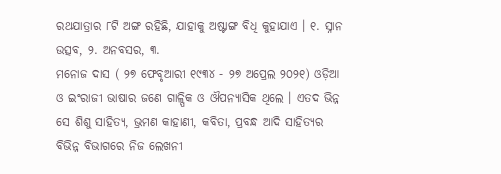ରଥଯାତ୍ରାର ୮ଟି ଅଙ୍ଗ ରହିଛି, ଯାହାକୁ ଅଷ୍ଟାଙ୍ଗ ବିଧି କୁହାଯାଏ । ୧. ସ୍ନାନ ଉତ୍ସବ, ୨. ଅନବସର, ୩.
ମନୋଜ ଦାସ ( ୨୭ ଫେବୃଆରୀ ୧୯୩୪ - ୨୭ ଅପ୍ରେଲ ୨୦୨୧) ଓଡ଼ିଆ ଓ ଇଂରାଜୀ ଭାଷାର ଜଣେ ଗାଳ୍ପିକ ଓ ଔପନ୍ୟାସିକ ଥିଲେ । ଏତଦ ଭିନ୍ନ ସେ ଶିଶୁ ସାହିତ୍ୟ, ଭ୍ରମଣ କାହାଣୀ, କବିତା, ପ୍ରବନ୍ଧ ଆଦି ସାହିତ୍ୟର ବିଭିନ୍ନ ବିଭାଗରେ ନିଜ ଲେଖନୀ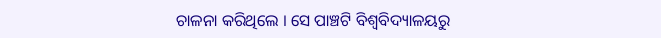ଚାଳନା କରିଥିଲେ । ସେ ପାଞ୍ଚଟି ବିଶ୍ୱବିଦ୍ୟାଳୟରୁ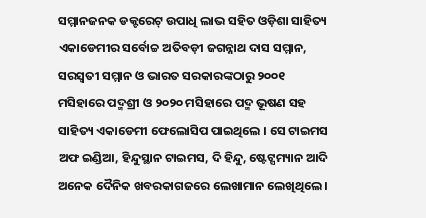ସମ୍ମାନଜନକ ଡକ୍ଟରେଟ୍ ଉପାଧି ଲାଭ ସହିତ ଓଡ଼ିଶା ସାହିତ୍ୟ ଏକାଡେମୀର ସର୍ବୋଚ୍ଚ ଅତିବଡ଼ୀ ଜଗନ୍ନାଥ ଦାସ ସମ୍ମାନ, ସରସ୍ୱତୀ ସମ୍ମାନ ଓ ଭାରତ ସରକାରଙ୍କଠାରୁ ୨୦୦୧ ମସିହାରେ ପଦ୍ମଶ୍ରୀ ଓ ୨୦୨୦ ମସିହାରେ ପଦ୍ମ ଭୂଷଣ ସହ ସାହିତ୍ୟ ଏକାଡେମୀ ଫେଲୋସିପ ପାଇଥିଲେ । ସେ ଟାଇମସ ଅଫ ଇଣ୍ଡିଆ, ହିନ୍ଦୁସ୍ଥାନ ଟାଇମସ, ଦି ହିନ୍ଦୁ, ଷ୍ଟେଟ୍ସମ୍ୟାନ ଆଦି ଅନେକ ଦୈନିକ ଖବରକାଗଜରେ ଲେଖାମାନ ଲେଖିଥିଲେ ।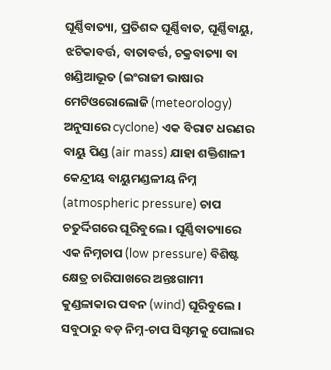ଘୂର୍ଣ୍ଣିବାତ୍ୟା, ପ୍ରତିଶବ୍ଦ ଘୂର୍ଣ୍ଣିବାତ, ଘୂର୍ଣ୍ଣିବାୟୁ, ଝଟିକାବର୍ତ୍ତ, ବାତାବର୍ତ୍ତ, ଚକ୍ରବାତ୍ୟା ବା ଖଣ୍ଡିଆଭୂତ (ଇଂରାଜୀ ଭାଷାର ମେଟିଓରୋଲୋଜି (meteorology) ଅନୁସାରେ cyclone) ଏକ ବିରାଟ ଧରଣର ବାୟୁ ପିଣ୍ଡ (air mass) ଯାହା ଶକ୍ତିଶାଳୀ କେନ୍ଦ୍ରୀୟ ବାୟୁମଣ୍ଡଳୀୟ ନିମ୍ନ (atmospheric pressure) ଚାପ ଚତୁର୍ଦ୍ଦିଗରେ ଘୂରିବୁଲେ । ଘୂର୍ଣ୍ଣିବାତ୍ୟାରେ ଏକ ନିମ୍ନଚାପ (low pressure) ବିଶିଷ୍ଟ କ୍ଷେତ୍ର ଚାରିପାଖରେ ଅନ୍ତଃଗାମୀ କୁଣ୍ଡଳାକାର ପବନ (wind) ଘୂରିବୁଲେ । ସବୁଠାରୁ ବଡ଼ ନିମ୍ନ-ଚାପ ସିସ୍ଟମକୁ ପୋଲାର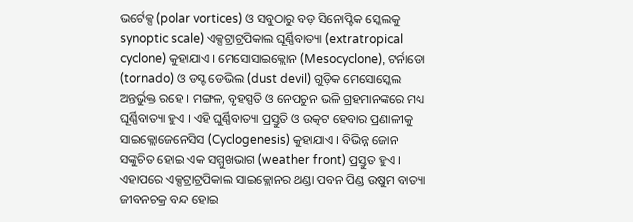ଭର୍ଟେକ୍ସ (polar vortices) ଓ ସବୁଠାରୁ ବଡ଼ ସିନୋପ୍ଟିକ ସ୍କେଲକୁ synoptic scale) ଏକ୍ସଟ୍ରାଟ୍ରପିକାଲ ଘୂର୍ଣ୍ଣିବାତ୍ୟା (extratropical cyclone) କୁହାଯାଏ । ମେସୋସାଇକ୍ଲୋନ (Mesocyclone), ଟର୍ନାଡୋ (tornado) ଓ ଡସ୍ଟ ଡେଭିଲ (dust devil) ଗୁଡ଼ିକ ମେସୋସ୍କେଲ ଅନ୍ତର୍ଭୁକ୍ତ ରହେ । ମଙ୍ଗଳ, ବୃହସ୍ପତି ଓ ନେପଚୁନ ଭଳି ଗ୍ରହମାନଙ୍କରେ ମଧ୍ୟ ଘୂର୍ଣ୍ଣିବାତ୍ୟା ହୁଏ । ଏହି ଘୁର୍ଣ୍ଣିବାତ୍ୟା ପ୍ରସ୍ତୁତି ଓ ଉତ୍କଟ ହେବାର ପ୍ରଣାଳୀକୁ ସାଇକ୍ଲୋଜେନେସିସ (Cyclogenesis) କୁହାଯାଏ । ବିଭିନ୍ନ ଜୋନ ସଙ୍କୁଚିତ ହୋଇ ଏକ ସମ୍ମୁଖଭାଗ (weather front) ପ୍ରସ୍ତୁତ ହୁଏ । ଏହାପରେ ଏକ୍ସଟ୍ରାଟ୍ରପିକାଲ ସାଇକ୍ଲୋନର ଥଣ୍ଡା ପବନ ପିଣ୍ଡ ଉଷୁମ ବାତ୍ୟା ଜୀବନଚକ୍ର ବନ୍ଦ ହୋଇ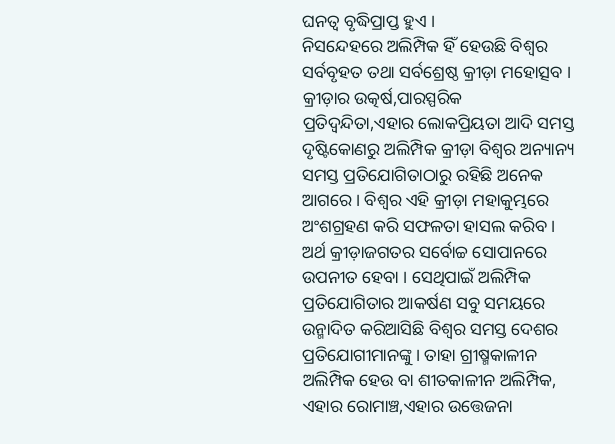ଘନତ୍ୱ ବୃଦ୍ଧିପ୍ରାପ୍ତ ହୁଏ ।
ନିସନ୍ଦେହରେ ଅଲିମ୍ପିକ ହିଁ ହେଉଛି ବିଶ୍ୱର ସର୍ବବୃହତ ତଥା ସର୍ବଶ୍ରେଷ୍ଠ କ୍ରୀଡ଼ା ମହୋତ୍ସବ । କ୍ରୀଡ଼ାର ଉତ୍କର୍ଷ,ପାରସ୍ପରିକ ପ୍ରତିଦ୍ୱନ୍ଦିତା,ଏହାର ଲୋକପ୍ରିୟତା ଆଦି ସମସ୍ତ ଦୃଷ୍ଟିକୋଣରୁ ଅଲିମ୍ପିକ କ୍ରୀଡ଼ା ବିଶ୍ୱର ଅନ୍ୟାନ୍ୟ ସମସ୍ତ ପ୍ରତିଯୋଗିତାଠାରୁ ରହିଛି ଅନେକ ଆଗରେ । ବିଶ୍ୱର ଏହି କ୍ରୀଡ଼ା ମହାକୁମ୍ଭରେ ଅଂଶଗ୍ରହଣ କରି ସଫଳତା ହାସଲ କରିବ । ଅର୍ଥ କ୍ରୀଡ଼ାଜଗତର ସର୍ବୋଚ୍ଚ ସୋପାନରେ ଉପନୀତ ହେବା । ସେଥିପାଇଁ ଅଲିମ୍ପିକ ପ୍ରତିଯୋଗିତାର ଆକର୍ଷଣ ସବୁ ସମୟରେ ଉନ୍ମାଦିତ କରିଆସିଛି ବିଶ୍ୱର ସମସ୍ତ ଦେଶର ପ୍ରତିଯୋଗୀମାନଙ୍କୁ । ତାହା ଗ୍ରୀଷ୍ମକାଳୀନ ଅଲିମ୍ପିକ ହେଉ ବା ଶୀତକାଳୀନ ଅଲିମ୍ପିକ, ଏହାର ରୋମାଞ୍ଚ,ଏହାର ଉତ୍ତେଜନା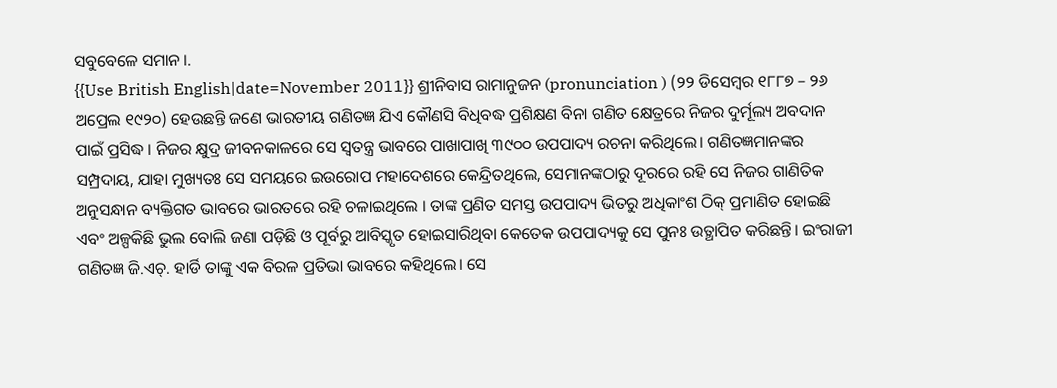ସବୁବେଳେ ସମାନ ।.
{{Use British English|date=November 2011}} ଶ୍ରୀନିବାସ ରାମାନୁଜନ (pronunciation ) (୨୨ ଡିସେମ୍ବର ୧୮୮୭ – ୨୬ ଅପ୍ରେଲ ୧୯୨୦) ହେଉଛନ୍ତି ଜଣେ ଭାରତୀୟ ଗଣିତଜ୍ଞ ଯିଏ କୌଣସି ବିଧିବଦ୍ଧ ପ୍ରଶିକ୍ଷଣ ବିନା ଗଣିତ କ୍ଷେତ୍ରରେ ନିଜର ଦୁର୍ମୂଲ୍ୟ ଅବଦାନ ପାଇଁ ପ୍ରସିଦ୍ଧ । ନିଜର କ୍ଷୁଦ୍ର ଜୀବନକାଳରେ ସେ ସ୍ୱତନ୍ତ୍ର ଭାବରେ ପାଖାପାଖି ୩୯୦୦ ଉପପାଦ୍ୟ ରଚନା କରିଥିଲେ। ଗଣିତଜ୍ଞମାନଙ୍କର ସମ୍ପ୍ରଦାୟ, ଯାହା ମୁଖ୍ୟତଃ ସେ ସମୟରେ ଇଉରୋପ ମହାଦେଶରେ କେନ୍ଦ୍ରିତଥିଲେ, ସେମାନଙ୍କଠାରୁ ଦୂରରେ ରହି ସେ ନିଜର ଗାଣିତିକ ଅନୁସନ୍ଧାନ ବ୍ୟକ୍ତିଗତ ଭାବରେ ଭାରତରେ ରହି ଚଳାଇଥିଲେ । ତାଙ୍କ ପ୍ରଣିତ ସମସ୍ତ ଉପପାଦ୍ୟ ଭିତରୁ ଅଧିକାଂଶ ଠିକ୍ ପ୍ରମାଣିତ ହୋଇଛି ଏବଂ ଅଳ୍ପକିଛି ଭୁଲ ବୋଲି ଜଣା ପଡ଼ିଛି ଓ ପୂର୍ବରୁ ଆବିସ୍କୃତ ହୋଇସାରିଥିବା କେତେକ ଉପପାଦ୍ୟକୁ ସେ ପୁନଃ ଉତ୍ଥାପିତ କରିଛନ୍ତି। ଇଂରାଜୀ ଗଣିତଜ୍ଞ ଜି.ଏଚ୍. ହାର୍ଡି ତାଙ୍କୁ ଏକ ବିରଳ ପ୍ରତିଭା ଭାବରେ କହିଥିଲେ। ସେ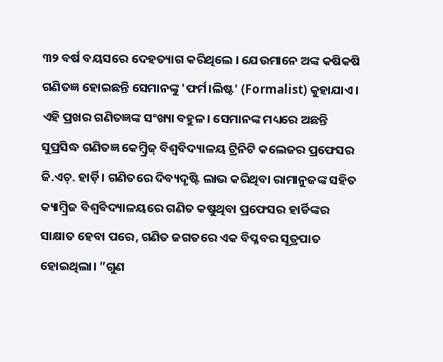୩୨ ବର୍ଷ ବୟସରେ ଦେହତ୍ୟାଗ କରିଥିଲେ । ଯେଉମାନେ ଅଙ୍କ କଷିକଷି ଗଣିତଜ୍ଞ ହୋଇଛନ୍ତି ସେମାନଙ୍କୁ 'ଫର୍ମ।ଲିଷ୍ଟ' (Formalist) କୁହାଯାଏ। ଏହି ପ୍ରଖର ଗଣିତଜ୍ଞଙ୍କ ସଂଖ୍ୟା ବହୁଳ। ସେମାନଙ୍କ ମଧ୍ୟରେ ଅଛନ୍ତି ସୁପ୍ରସିଦ୍ଧ ଗଣିତଜ୍ଞ କେମ୍ବ୍ରିଜ୍ ବିଶ୍ୱବିଦ୍ୟାଳୟ ଟ୍ରିନିଟି କଲେଜର ପ୍ରଫେସର ଜି.ଏଚ୍. ହାର୍ଡ଼ି। ଗଣିତରେ ଦିବ୍ୟଦୃଷ୍ଟି ଲାଭ କରିଥିବା ରାମାନୁଜଙ୍କ ସହିତ କ୍ୟାମ୍ବ୍ରିଜ ବିଶ୍ୱବିଦ୍ୟାଳୟରେ ଗଣିତ କଷୁଥିବା ପ୍ରଫେସର ହାର୍ଡିଙ୍କର ସାକ୍ଷାତ ହେବା ପରେ, ଗଣିତ ଜଗତରେ ଏକ ବିପ୍ଳବର ସୂତ୍ରପାତ ହୋଇଥିଲା। ”ଗୁଣ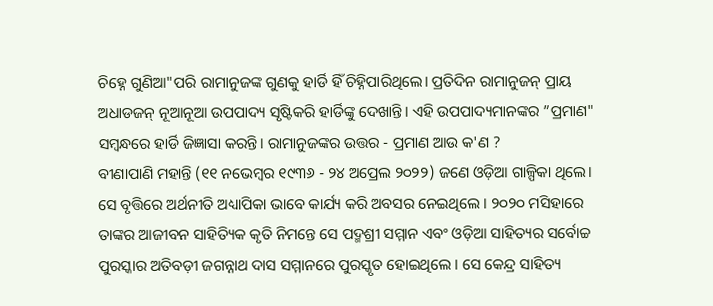ଚିହ୍ନେ ଗୁଣିଆ"ପରି ରାମାନୁଜଙ୍କ ଗୁଣକୁ ହାର୍ଡି ହିଁ ଚିହ୍ନିପାରିଥିଲେ। ପ୍ରତିଦିନ ରାମାନୁଜନ୍ ପ୍ରାୟ ଅଧାଡଜନ୍ ନୂଆନୂଆ ଉପପାଦ୍ୟ ସୃଷ୍ଟିକରି ହାର୍ଡିଙ୍କୁ ଦେଖାନ୍ତି। ଏହି ଉପପାଦ୍ୟମାନଙ୍କର ”ପ୍ରମାଣ" ସମ୍ବନ୍ଧରେ ହାର୍ଡି ଜିଜ୍ଞାସା କରନ୍ତି। ରାମାନୁଜଙ୍କର ଉତ୍ତର - ପ୍ରମାଣ ଆଉ କ'ଣ ?
ବୀଣାପାଣି ମହାନ୍ତି (୧୧ ନଭେମ୍ବର ୧୯୩୬ - ୨୪ ଅପ୍ରେଲ ୨୦୨୨) ଜଣେ ଓଡ଼ିଆ ଗାଳ୍ପିକା ଥିଲେ। ସେ ବୃତ୍ତିରେ ଅର୍ଥନୀତି ଅଧ୍ୟାପିକା ଭାବେ କାର୍ଯ୍ୟ କରି ଅବସର ନେଇଥିଲେ । ୨୦୨୦ ମସିହାରେ ତାଙ୍କର ଆଜୀବନ ସାହିତ୍ୟିକ କୃତି ନିମନ୍ତେ ସେ ପଦ୍ମଶ୍ରୀ ସମ୍ମାନ ଏବଂ ଓଡ଼ିଆ ସାହିତ୍ୟର ସର୍ବୋଚ୍ଚ ପୁରସ୍କାର ଅତିବଡ଼ୀ ଜଗନ୍ନାଥ ଦାସ ସମ୍ମାନରେ ପୁରସ୍କୃତ ହୋଇଥିଲେ । ସେ କେନ୍ଦ୍ର ସାହିତ୍ୟ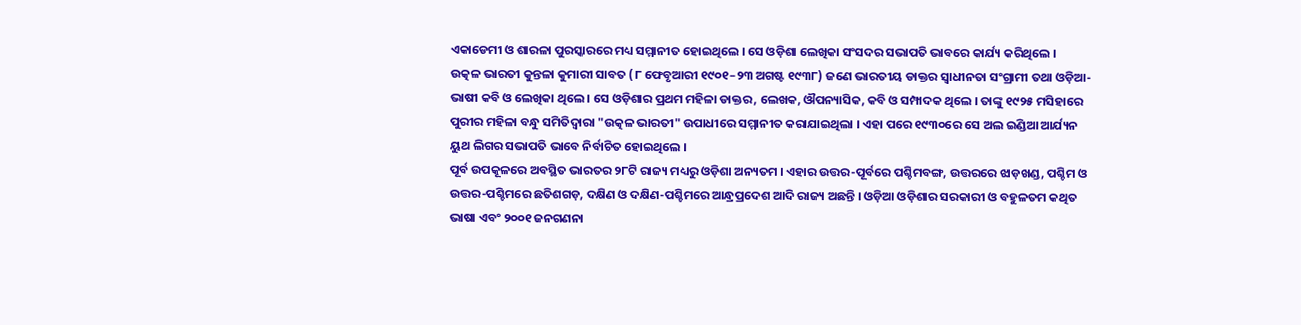ଏକାଡେମୀ ଓ ଶାରଳା ପୁରସ୍କାରରେ ମଧ୍ୟ ସମ୍ମାନୀତ ହୋଇଥିଲେ । ସେ ଓଡ଼ିଶା ଲେଖିକା ସଂସଦର ସଭାପତି ଭାବରେ କାର୍ଯ୍ୟ କରିଥିଲେ ।
ଉତ୍କଳ ଭାରତୀ କୁନ୍ତଳା କୁମାରୀ ସାବତ (୮ ଫେବୃଆରୀ ୧୯୦୧–୨୩ ଅଗଷ୍ଟ ୧୯୩୮) ଜଣେ ଭାରତୀୟ ଡାକ୍ତର ସ୍ୱାଧୀନତା ସଂଗ୍ରାମୀ ତଥା ଓଡ଼ିଆ-ଭାଷୀ କବି ଓ ଲେଖିକା ଥିଲେ । ସେ ଓଡ଼ିଶାର ପ୍ରଥମ ମହିଳା ଡାକ୍ତର, ଲେଖକ, ଔପନ୍ୟାସିକ, କବି ଓ ସମ୍ପାଦକ ଥିଲେ । ତାଙ୍କୁ ୧୯୨୫ ମସିହାରେ ପୁରୀର ମହିଳା ବନ୍ଧୁ ସମିତିଦ୍ୱାରା "ଉତ୍କଳ ଭାରତୀ" ଉପାଧୀରେ ସମ୍ମାନୀତ କରାଯାଇଥିଲା । ଏହା ପରେ ୧୯୩୦ରେ ସେ ଅଲ ଇଣ୍ଡିଆ ଆର୍ଯ୍ୟନ ୟୁଥ ଲିଗର ସଭାପତି ଭାବେ ନିର୍ବାଚିତ ହୋଇଥିଲେ ।
ପୂର୍ବ ଉପକୂଳରେ ଅବସ୍ଥିତ ଭାରତର ୨୮ଟି ରାଜ୍ୟ ମଧ୍ୟରୁ ଓଡ଼ିଶା ଅନ୍ୟତମ । ଏହାର ଉତ୍ତର-ପୂର୍ବରେ ପଶ୍ଚିମବଙ୍ଗ, ଉତ୍ତରରେ ଝାଡ଼ଖଣ୍ଡ, ପଶ୍ଚିମ ଓ ଉତ୍ତର-ପଶ୍ଚିମରେ ଛତିଶଗଡ଼, ଦକ୍ଷିଣ ଓ ଦକ୍ଷିଣ-ପଶ୍ଚିମରେ ଆନ୍ଧ୍ରପ୍ରଦେଶ ଆଦି ରାଜ୍ୟ ଅଛନ୍ତି । ଓଡ଼ିଆ ଓଡ଼ିଶାର ସରକାରୀ ଓ ବହୁଳତମ କଥିତ ଭାଷା ଏବଂ ୨୦୦୧ ଜନଗଣନା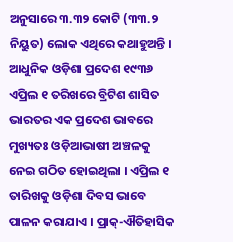ଅନୁସାରେ ୩.୩୨ କୋଟି (୩୩.୨ ନିୟୁତ) ଲୋକ ଏଥିରେ କଥାହୁଅନ୍ତି । ଆଧୁନିକ ଓଡ଼ିଶା ପ୍ରଦେଶ ୧୯୩୬ ଏପ୍ରିଲ ୧ ତରିଖରେ ବ୍ରିଟିଶ ଶାସିତ ଭାରତର ଏକ ପ୍ରଦେଶ ଭାବରେ ମୁଖ୍ୟତଃ ଓଡ଼ିଆଭାଷୀ ଅଞ୍ଚଳକୁ ନେଇ ଗଠିତ ହୋଇଥିଲା । ଏପ୍ରିଲ ୧ ତାରିଖକୁ ଓଡ଼ିଶା ଦିବସ ଭାବେ ପାଳନ କରାଯାଏ । ପ୍ରାକ୍-ଐତିହାସିକ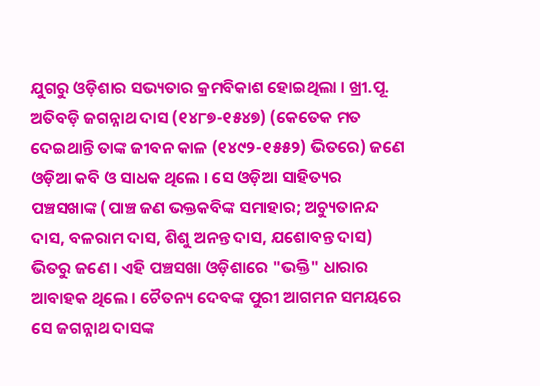ଯୁଗରୁ ଓଡ଼ିଶାର ସଭ୍ୟତାର କ୍ରମବିକାଶ ହୋଇଥିଲା । ଖ୍ରୀ.ପୂ.
ଅତିବଡ଼ି ଜଗନ୍ନାଥ ଦାସ (୧୪୮୭-୧୫୪୭) (କେତେକ ମତ ଦେଇଥାନ୍ତି ତାଙ୍କ ଜୀବନ କାଳ (୧୪୯୨-୧୫୫୨) ଭିତରେ) ଜଣେ ଓଡ଼ିଆ କବି ଓ ସାଧକ ଥିଲେ । ସେ ଓଡ଼ିଆ ସାହିତ୍ୟର ପଞ୍ଚସଖାଙ୍କ (ପାଞ୍ଚ ଜଣ ଭକ୍ତକବିଙ୍କ ସମାହାର; ଅଚ୍ୟୁତାନନ୍ଦ ଦାସ, ବଳରାମ ଦାସ, ଶିଶୁ ଅନନ୍ତ ଦାସ, ଯଶୋବନ୍ତ ଦାସ) ଭିତରୁ ଜଣେ । ଏହି ପଞ୍ଚସଖା ଓଡ଼ିଶାରେ "ଭକ୍ତି" ଧାରାର ଆବାହକ ଥିଲେ । ଚୈତନ୍ୟ ଦେବଙ୍କ ପୁରୀ ଆଗମନ ସମୟରେ ସେ ଜଗନ୍ନାଥ ଦାସଙ୍କ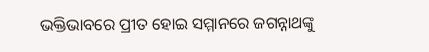ଭକ୍ତିଭାବରେ ପ୍ରୀତ ହୋଇ ସମ୍ମାନରେ ଜଗନ୍ନାଥଙ୍କୁ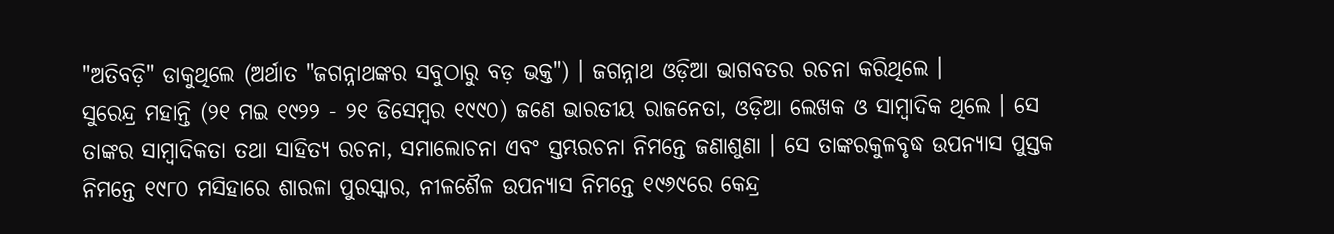"ଅତିବଡ଼ି" ଡାକୁଥିଲେ (ଅର୍ଥାତ "ଜଗନ୍ନାଥଙ୍କର ସବୁଠାରୁ ବଡ଼ ଭକ୍ତ") । ଜଗନ୍ନାଥ ଓଡ଼ିଆ ଭାଗବତର ରଚନା କରିଥିଲେ ।
ସୁରେନ୍ଦ୍ର ମହାନ୍ତି (୨୧ ମଇ ୧୯୨୨ - ୨୧ ଡିସେମ୍ବର ୧୯୯୦) ଜଣେ ଭାରତୀୟ ରାଜନେତା, ଓଡ଼ିଆ ଲେଖକ ଓ ସାମ୍ବାଦିକ ଥିଲେ । ସେ ତାଙ୍କର ସାମ୍ବାଦିକତା ତଥା ସାହିତ୍ୟ ରଚନା, ସମାଲୋଚନା ଏବଂ ସ୍ତମ୍ଭରଚନା ନିମନ୍ତେ ଜଣାଶୁଣା । ସେ ତାଙ୍କରକୁଳବୃଦ୍ଧ ଉପନ୍ୟାସ ପୁସ୍ତକ ନିମନ୍ତେ ୧୯୮୦ ମସିହାରେ ଶାରଳା ପୁରସ୍କାର, ନୀଳଶୈଳ ଉପନ୍ୟାସ ନିମନ୍ତେ ୧୯୬୯ରେ କେନ୍ଦ୍ର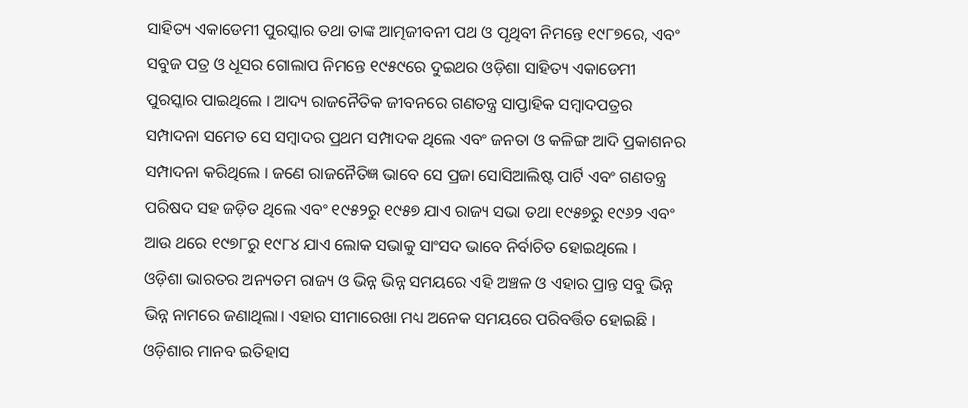ସାହିତ୍ୟ ଏକାଡେମୀ ପୁରସ୍କାର ତଥା ତାଙ୍କ ଆତ୍ମଜୀବନୀ ପଥ ଓ ପୃଥିବୀ ନିମନ୍ତେ ୧୯୮୭ରେ, ଏବଂ ସବୁଜ ପତ୍ର ଓ ଧୂସର ଗୋଲାପ ନିମନ୍ତେ ୧୯୫୯ରେ ଦୁଇଥର ଓଡ଼ିଶା ସାହିତ୍ୟ ଏକାଡେମୀ ପୁରସ୍କାର ପାଇଥିଲେ । ଆଦ୍ୟ ରାଜନୈତିକ ଜୀବନରେ ଗଣତନ୍ତ୍ର ସାପ୍ତାହିକ ସମ୍ବାଦପତ୍ରର ସମ୍ପାଦନା ସମେତ ସେ ସମ୍ବାଦର ପ୍ରଥମ ସମ୍ପାଦକ ଥିଲେ ଏବଂ ଜନତା ଓ କଳିଙ୍ଗ ଆଦି ପ୍ରକାଶନର ସମ୍ପାଦନା କରିଥିଲେ । ଜଣେ ରାଜନୈତିଜ୍ଞ ଭାବେ ସେ ପ୍ରଜା ସୋସିଆଲିଷ୍ଟ ପାର୍ଟି ଏବଂ ଗଣତନ୍ତ୍ର ପରିଷଦ ସହ ଜଡ଼ିତ ଥିଲେ ଏବଂ ୧୯୫୨ରୁ ୧୯୫୭ ଯାଏ ରାଜ୍ୟ ସଭା ତଥା ୧୯୫୭ରୁ ୧୯୬୨ ଏବଂ ଆଉ ଥରେ ୧୯୭୮ରୁ ୧୯୮୪ ଯାଏ ଲୋକ ସଭାକୁ ସାଂସଦ ଭାବେ ନିର୍ବାଚିତ ହୋଇଥିଲେ ।
ଓଡ଼ିଶା ଭାରତର ଅନ୍ୟତମ ରାଜ୍ୟ ଓ ଭିନ୍ନ ଭିନ୍ନ ସମୟରେ ଏହି ଅଞ୍ଚଳ ଓ ଏହାର ପ୍ରାନ୍ତ ସବୁ ଭିନ୍ନ ଭିନ୍ନ ନାମରେ ଜଣାଥିଲା। ଏହାର ସୀମାରେଖା ମଧ୍ୟ ଅନେକ ସମୟରେ ପରିବର୍ତ୍ତିତ ହୋଇଛି । ଓଡ଼ିଶାର ମାନବ ଇତିହାସ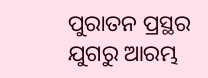ପୁରାତନ ପ୍ରସ୍ଥର ଯୁଗରୁ ଆରମ୍ଭ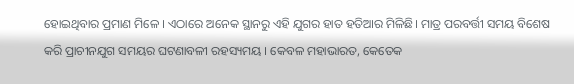ହୋଇଥିବାର ପ୍ରମାଣ ମିଳେ । ଏଠାରେ ଅନେକ ସ୍ଥାନରୁ ଏହି ଯୁଗର ହାତ ହତିଆର ମିଳିଛି। ମାତ୍ର ପରବର୍ତ୍ତୀ ସମୟ ବିଶେଷ କରି ପ୍ରାଚୀନଯୁଗ ସମୟର ଘଟଣାବଳୀ ରହସ୍ୟମୟ । କେବଳ ମହାଭାରତ, କେତେକ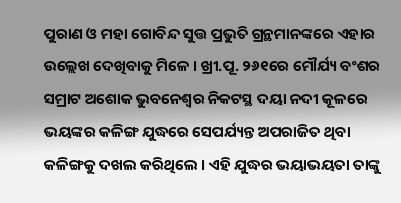ପୁରାଣ ଓ ମହା ଗୋବିନ୍ଦ ସୁତ୍ତ ପ୍ରଭୁତି ଗ୍ରନ୍ଥମାନଙ୍କରେ ଏହାର ଉଲ୍ଲେଖ ଦେଖିବାକୁ ମିଳେ । ଖ୍ରୀ.ପୂ. ୨୬୧ରେ ମୌର୍ଯ୍ୟ ବଂଶର ସମ୍ରାଟ ଅଶୋକ ଭୁବନେଶ୍ୱର ନିକଟସ୍ଥ ଦୟା ନଦୀ କୂଳରେ ଭୟଙ୍କର କଳିଙ୍ଗ ଯୁଦ୍ଧରେ ସେପର୍ଯ୍ୟନ୍ତ ଅପରାଜିତ ଥିବା କଳିଙ୍ଗକୁ ଦଖଲ କରିଥିଲେ । ଏହି ଯୁଦ୍ଧର ଭୟାଭୟତା ତାଙ୍କୁ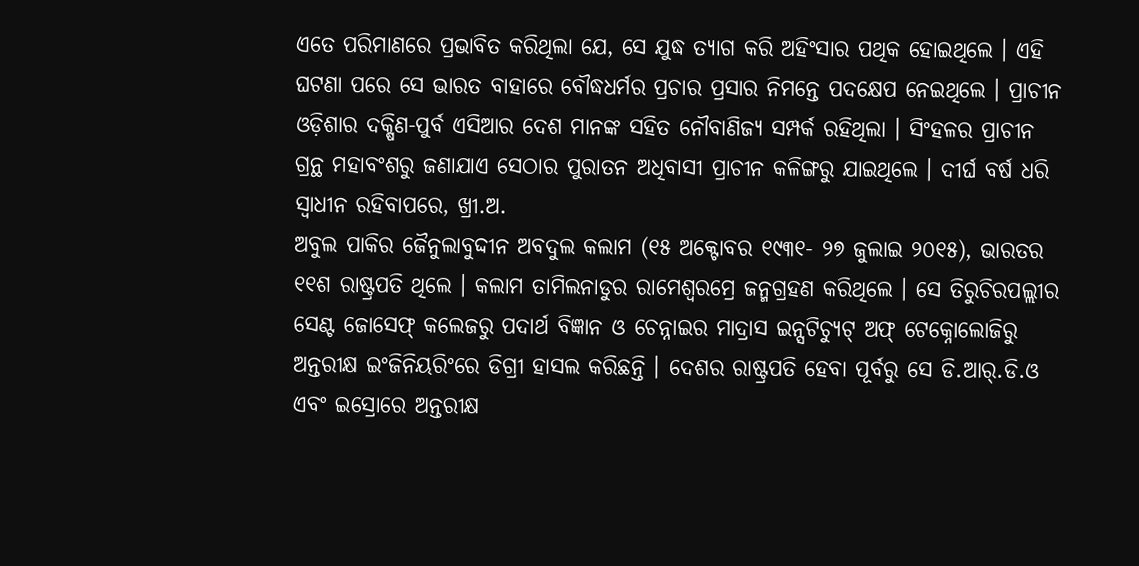ଏତେ ପରିମାଣରେ ପ୍ରଭାବିତ କରିଥିଲା ଯେ, ସେ ଯୁଦ୍ଧ ତ୍ୟାଗ କରି ଅହିଂସାର ପଥିକ ହୋଇଥିଲେ । ଏହି ଘଟଣା ପରେ ସେ ଭାରତ ବାହାରେ ବୌଦ୍ଧଧର୍ମର ପ୍ରଚାର ପ୍ରସାର ନିମନ୍ତେ ପଦକ୍ଷେପ ନେଇଥିଲେ । ପ୍ରାଚୀନ ଓଡ଼ିଶାର ଦକ୍ଷିଣ-ପୁର୍ବ ଏସିଆର ଦେଶ ମାନଙ୍କ ସହିତ ନୌବାଣିଜ୍ୟ ସମ୍ପର୍କ ରହିଥିଲା । ସିଂହଳର ପ୍ରାଚୀନ ଗ୍ରନ୍ଥ ମହାବଂଶରୁ ଜଣାଯାଏ ସେଠାର ପୁରାତନ ଅଧିବାସୀ ପ୍ରାଚୀନ କଳିଙ୍ଗରୁ ଯାଇଥିଲେ । ଦୀର୍ଘ ବର୍ଷ ଧରି ସ୍ୱାଧୀନ ରହିବାପରେ, ଖ୍ରୀ.ଅ.
ଅବୁଲ ପାକିର ଜୈନୁଲାବୁଦ୍ଦୀନ ଅବଦୁଲ କଲାମ (୧୫ ଅକ୍ଟୋବର ୧୯୩୧- ୨୭ ଜୁଲାଇ ୨୦୧୫), ଭାରତର ୧୧ଶ ରାଷ୍ଟ୍ରପତି ଥିଲେ । କଲାମ ତାମିଲନାଡୁର ରାମେଶ୍ୱରମ୍ରେ ଜନ୍ମଗ୍ରହଣ କରିଥିଲେ । ସେ ତିରୁଚିରପଲ୍ଲୀର ସେଣ୍ଟ ଜୋସେଫ୍ କଲେଜରୁ ପଦାର୍ଥ ବିଜ୍ଞାନ ଓ ଚେନ୍ନାଇର ମାଦ୍ରାସ ଇନ୍ସଟିଚ୍ୟୁଟ୍ ଅଫ୍ ଟେକ୍ନୋଲୋଜିରୁ ଅନ୍ତରୀକ୍ଷ ଇଂଜିନିୟରିଂରେ ଡିଗ୍ରୀ ହାସଲ କରିଛନ୍ତି । ଦେଶର ରାଷ୍ଟ୍ରପତି ହେବା ପୂର୍ବରୁ ସେ ଡି.ଆର୍.ଡି.ଓ ଏବଂ ଇସ୍ରୋରେ ଅନ୍ତରୀକ୍ଷ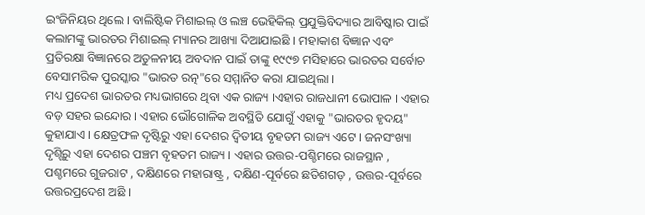ଇଂଜିନିୟର ଥିଲେ । ବାଲିଷ୍ଟିକ ମିଶାଇଲ୍ ଓ ଲଞ୍ଚ ଭେହିକିଲ୍ ପ୍ରଯୁକ୍ତିବିଦ୍ୟାର ଆବିଷ୍କାର ପାଇଁ କଲାମଙ୍କୁ ଭାରତର ମିଶାଇଲ୍ ମ୍ୟାନର ଆଖ୍ୟା ଦିଆଯାଇଛି । ମହାକାଶ ବିଜ୍ଞାନ ଏବଂ ପ୍ରତିରକ୍ଷା ବିଜ୍ଞାନରେ ଅତୁଳନୀୟ ଅବଦାନ ପାଇଁ ତାଙ୍କୁ ୧୯୯୭ ମସିହାରେ ଭାରତର ସର୍ବୋଚ ବେସାମରିକ ପୁରସ୍କାର "ଭାରତ ରତ୍ନ"ରେ ସମ୍ମାନିତ କରା ଯାଇଥିଲା ।
ମଧ୍ୟ ପ୍ରଦେଶ ଭାରତର ମଧ୍ୟଭାଗରେ ଥିବା ଏକ ରାଜ୍ୟ ।ଏହାର ରାଜଧାନୀ ଭୋପାଳ । ଏହାର ବଡ଼ ସହର ଇନ୍ଦୋର । ଏହାର ଭୌଗୋଳିକ ଅବସ୍ଥିତି ଯୋଗୁଁ ଏହାକୁ "ଭାରତର ହୃଦୟ" କୁହାଯାଏ । କ୍ଷେତ୍ରଫଳ ଦୃଷ୍ଟିରୁ ଏହା ଦେଶର ଦ୍ୱିତୀୟ ବୃହତମ ରାଜ୍ୟ ଏଟେ । ଜନସଂଖ୍ୟା ଦୃଶ୍ଟିରୁ ଏହା ଦେଶର ପଞ୍ଚମ ବୃହତମ ରାଜ୍ୟ । ଏହାର ଉତ୍ତର-ପଶ୍ଚିମରେ ରାଜସ୍ଥାନ , ପଶ୍ଚମରେ ଗୁଜରାଟ , ଦକ୍ଷିଣରେ ମହାରାଷ୍ଟ୍ର , ଦକ୍ଷିଣ-ପୂର୍ବରେ ଛତିଶଗଡ଼ , ଉତ୍ତର-ପୂର୍ବରେ ଉତ୍ତରପ୍ରଦେଶ ଅଛି ।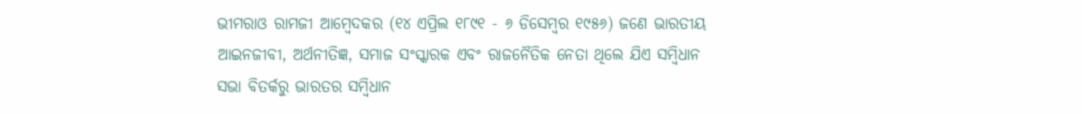ଭୀମରାଓ ରାମଜୀ ଆମ୍ବେଦକର (୧୪ ଏପ୍ରିଲ ୧୮୯୧ - ୬ ଡିସେମ୍ବର ୧୯୫୬) ଜଣେ ଭାରତୀୟ ଆଇନଜୀବୀ, ଅର୍ଥନୀତିଜ୍ଞ, ସମାଜ ସଂସ୍କାରକ ଏବଂ ରାଜନୈତିକ ନେତା ଥିଲେ ଯିଏ ସମ୍ବିଧାନ ସଭା ବିତର୍କରୁ ଭାରତର ସମ୍ବିଧାନ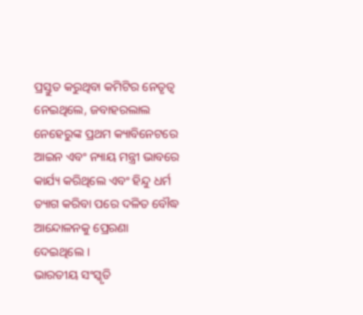ପ୍ରସ୍ତୁତ କରୁଥିବା କମିଟିର ନେତୃତ୍ୱ ନେଇଥିଲେ, ଜବାହରଲାଲ ନେହେରୁଙ୍କ ପ୍ରଥମ କ୍ୟାବିନେଟରେ ଆଇନ ଏବଂ ନ୍ୟାୟ ମନ୍ତ୍ରୀ ଭାବରେ କାର୍ଯ୍ୟ କରିଥିଲେ ଏବଂ ହିନ୍ଦୁ ଧର୍ମ ତ୍ୟାଗ କରିବା ପରେ ଦଳିତ ବୌଦ୍ଧ ଆନ୍ଦୋଳନକୁ ପ୍ରେରଣା ଦେଇଥିଲେ ।
ଭାରତୀୟ ସଂସ୍କୃତି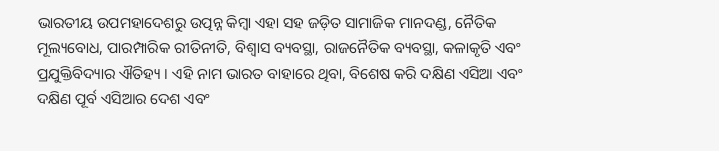ଭାରତୀୟ ଉପମହାଦେଶରୁ ଉତ୍ପନ୍ନ କିମ୍ବା ଏହା ସହ ଜଡ଼ିତ ସାମାଜିକ ମାନଦଣ୍ଡ, ନୈତିକ ମୂଲ୍ୟବୋଧ, ପାରମ୍ପାରିକ ରୀତିନୀତି, ବିଶ୍ୱାସ ବ୍ୟବସ୍ଥା, ରାଜନୈତିକ ବ୍ୟବସ୍ଥା, କଳାକୃତି ଏବଂ ପ୍ରଯୁକ୍ତିବିଦ୍ୟାର ଐତିହ୍ୟ । ଏହି ନାମ ଭାରତ ବାହାରେ ଥିବା, ବିଶେଷ କରି ଦକ୍ଷିଣ ଏସିଆ ଏବଂ ଦକ୍ଷିଣ ପୂର୍ବ ଏସିଆର ଦେଶ ଏବଂ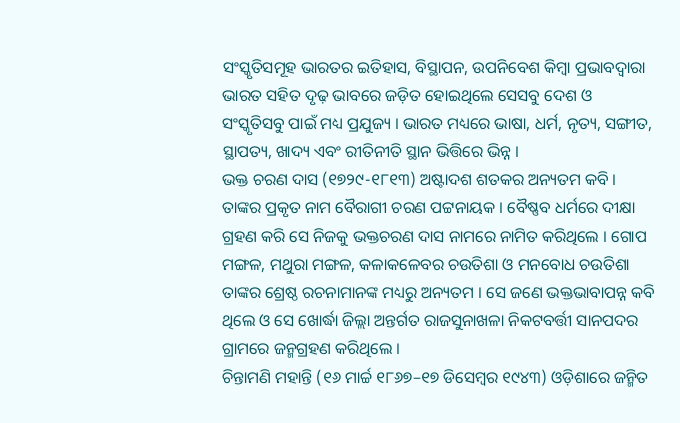ସଂସ୍କୃତିସମୂହ ଭାରତର ଇତିହାସ, ବିସ୍ଥାପନ, ଉପନିବେଶ କିମ୍ବା ପ୍ରଭାବଦ୍ୱାରା ଭାରତ ସହିତ ଦୃଢ଼ ଭାବରେ ଜଡ଼ିତ ହୋଇଥିଲେ ସେସବୁ ଦେଶ ଓ ସଂସ୍କୃତିସବୁ ପାଇଁ ମଧ୍ୟ ପ୍ରଯୁଜ୍ୟ । ଭାରତ ମଧ୍ୟରେ ଭାଷା, ଧର୍ମ, ନୃତ୍ୟ, ସଙ୍ଗୀତ, ସ୍ଥାପତ୍ୟ, ଖାଦ୍ୟ ଏବଂ ରୀତିନୀତି ସ୍ଥାନ ଭିତ୍ତିରେ ଭିନ୍ନ ।
ଭକ୍ତ ଚରଣ ଦାସ (୧୭୨୯-୧୮୧୩) ଅଷ୍ଟାଦଶ ଶତକର ଅନ୍ୟତମ କବି । ତାଙ୍କର ପ୍ରକୃତ ନାମ ବୈରାଗୀ ଚରଣ ପଟ୍ଟନାୟକ । ବୈଷ୍ଣବ ଧର୍ମରେ ଦୀକ୍ଷା ଗ୍ରହଣ କରି ସେ ନିଜକୁ ଭକ୍ତଚରଣ ଦାସ ନାମରେ ନାମିତ କରିଥିଲେ । ଗୋପ ମଙ୍ଗଳ, ମଥୁରା ମଙ୍ଗଳ, କଳାକଳେବର ଚଉତିଶା ଓ ମନବୋଧ ଚଉତିଶା ତାଙ୍କର ଶ୍ରେଷ୍ଠ ରଚନାମାନଙ୍କ ମଧ୍ୟରୁ ଅନ୍ୟତମ । ସେ ଜଣେ ଭକ୍ତଭାବାପନ୍ନ କବି ଥିଲେ ଓ ସେ ଖୋର୍ଦ୍ଧା ଜିଲ୍ଲା ଅନ୍ତର୍ଗତ ରାଜସୁନାଖଳା ନିକଟବର୍ତ୍ତୀ ସାନପଦର ଗ୍ରାମରେ ଜନ୍ମଗ୍ରହଣ କରିଥିଲେ ।
ଚିନ୍ତାମଣି ମହାନ୍ତି (୧୬ ମାର୍ଚ୍ଚ ୧୮୬୭–୧୭ ଡିସେମ୍ବର ୧୯୪୩) ଓଡ଼ିଶାରେ ଜନ୍ମିତ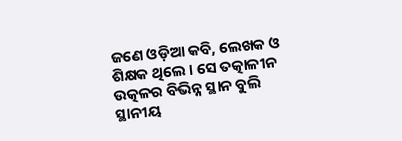ଜଣେ ଓଡ଼ିଆ କବି, ଲେଖକ ଓ ଶିକ୍ଷକ ଥିଲେ । ସେ ତତ୍କାଳୀନ ଉତ୍କଳର ବିଭିନ୍ନ ସ୍ଥାନ ବୁଲି ସ୍ଥାନୀୟ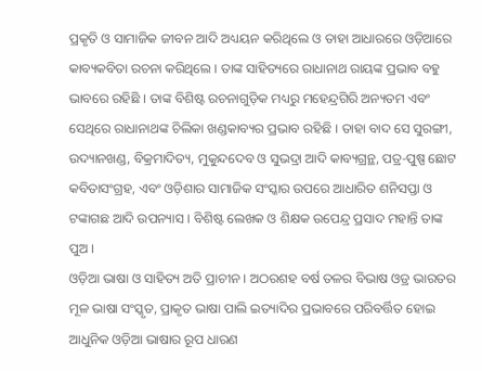ପ୍ରକୃତି ଓ ସାମାଜିକ ଜୀବନ ଆଦି ଅଧ୍ୟୟନ କରିଥିଲେ ଓ ତାହା ଆଧାରରେ ଓଡ଼ିଆରେ କାବ୍ୟକବିତା ରଚନା କରିଥିଲେ । ତାଙ୍କ ସାହିତ୍ୟରେ ରାଧାନାଥ ରାୟଙ୍କ ପ୍ରଭାବ ବହୁ ଭାବରେ ରହିଛି । ତାଙ୍କ ବିଶିଷ୍ଟ ରଚନାଗୁଡ଼ିକ ମଧ୍ୟରୁ ମହେନ୍ଦ୍ରଗିରି ଅନ୍ୟତମ ଏବଂ ସେଥିରେ ରାଧାନାଥଙ୍କ ଚିଲିକା ଖଣ୍ଡକାବ୍ୟର ପ୍ରଭାବ ରହିଛି । ତାହା ବାଦ ସେ ସୁରଙ୍ଗୀ, ଉଦ୍ୟାନଖଣ୍ଡ, ବିକ୍ରମାଦିତ୍ୟ, ମୁକୁନ୍ଦଦେବ ଓ ସୁଭଦ୍ରା ଆଦି କାବ୍ୟଗ୍ରନ୍ଥ, ପତ୍ର-ପୁଷ୍ପ ଛୋଟ କବିତାସଂଗ୍ରହ, ଏବଂ ଓଡ଼ିଶାର ସାମାଜିକ ସଂସ୍କାର ଉପରେ ଆଧାରିତ ଶନିସପ୍ତା ଓ ଟଙ୍କାଗଛ ଆଦି ଉପନ୍ୟାସ । ବିଶିଷ୍ଟ ଲେଖକ ଓ ଶିକ୍ଷକ ଉପେନ୍ଦ୍ର ପ୍ରସାଦ ମହାନ୍ତି ତାଙ୍କ ପୁଅ ।
ଓଡ଼ିଆ ଭାଷା ଓ ସାହିତ୍ୟ ଅତି ପ୍ରାଚୀନ । ଅଠରଶହ ବର୍ଷ ତଳର ବିଭାଷ ଓଡ୍ର ଭାରତର ମୂଳ ଭାଷା ସଂସ୍କୃତ, ପ୍ରାକୃତ ଭାଷା ପାଲି ଇତ୍ୟାଦିର ପ୍ରଭାବରେ ପରିବର୍ତ୍ତିତ ହୋଇ ଆଧୁନିକ ଓଡ଼ିଆ ଭାଷାର ରୂପ ଧାରଣ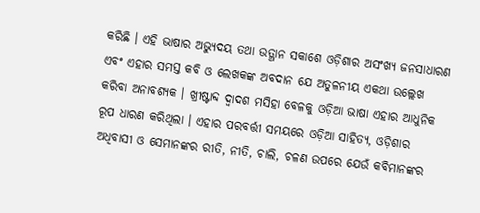କରିଛି । ଏହି ଭାଷାର ଅଭ୍ୟୁଦୟ ତଥା ଉତ୍ଥାନ ସକାଶେ ଓଡ଼ିଶାର ଅସଂଖ୍ୟ ଜନସାଧାରଣ ଏବଂ ଏହାର ସମସ୍ତ କବି ଓ ଲେଖକଙ୍କ ଅବଦାନ ଯେ ଅତୁଳନୀୟ ଏକଥା ଉଲ୍ଲେଖ କରିବା ଅନାବଶ୍ୟକ । ଖ୍ରୀଷ୍ଟାବ୍ଦ ଦ୍ୱାଦଶ ମସିହା ବେଳକୁ ଓଡ଼ିଆ ଭାଷା ଏହାର ଆଧୁନିକ ରୂପ ଧାରଣ କରିଥିଲା । ଏହାର ପରବର୍ତ୍ତୀ ସମୟରେ ଓଡ଼ିଆ ସାହିତ୍ୟ, ଓଡ଼ିଶାର ଅଧିବାସୀ ଓ ସେମାନଙ୍କର ରୀତି, ନୀତି, ଚାଲି, ଚଳଣ ଉପରେ ଯେଉଁ କବିମାନଙ୍କର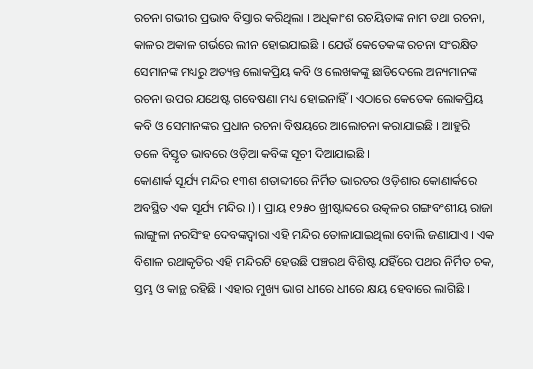ରଚନା ଗଭୀର ପ୍ରଭାବ ବିସ୍ତାର କରିଥିଲା । ଅଧିକାଂଶ ରଚୟିତାଙ୍କ ନାମ ତଥା ରଚନା, କାଳର ଅକାଳ ଗର୍ଭରେ ଲୀନ ହୋଇଯାଇଛି । ଯେଉଁ କେତେକଙ୍କ ରଚନା ସଂରକ୍ଷିତ ସେମାନଙ୍କ ମଧ୍ୟରୁ ଅତ୍ୟନ୍ତ ଲୋକପ୍ରିୟ କବି ଓ ଲେଖକଙ୍କୁ ଛାଡିଦେଲେ ଅନ୍ୟମାନଙ୍କ ରଚନା ଉପର ଯଥେଷ୍ଟ ଗବେଷଣା ମଧ୍ୟ ହୋଇନାହିଁ । ଏଠାରେ କେତେକ ଲୋକପ୍ରିୟ କବି ଓ ସେମାନଙ୍କର ପ୍ରଧାନ ରଚନା ବିଷୟରେ ଆଲୋଚନା କରାଯାଇଛି । ଆହୁରି ତଳେ ବିସ୍ତୃତ ଭାବରେ ଓଡ଼ିଆ କବିଙ୍କ ସୂଚୀ ଦିଆଯାଇଛି ।
କୋଣାର୍କ ସୂର୍ଯ୍ୟ ମନ୍ଦିର ୧୩ଶ ଶତାବ୍ଦୀରେ ନିର୍ମିତ ଭାରତର ଓଡ଼ିଶାର କୋଣାର୍କରେ ଅବସ୍ଥିତ ଏକ ସୂର୍ଯ୍ୟ ମନ୍ଦିର ।) । ପ୍ରାୟ ୧୨୫୦ ଖ୍ରୀଷ୍ଟାବ୍ଦରେ ଉତ୍କଳର ଗଙ୍ଗବଂଶୀୟ ରାଜା ଲାଙ୍ଗୁଳା ନରସିଂହ ଦେବଙ୍କଦ୍ୱାରା ଏହି ମନ୍ଦିର ତୋଳାଯାଇଥିଲା ବୋଲି ଜଣାଯାଏ । ଏକ ବିଶାଳ ରଥାକୃତିର ଏହି ମନ୍ଦିରଟି ହେଉଛି ପଞ୍ଚରଥ ବିଶିଷ୍ଟ ଯହିଁରେ ପଥର ନିର୍ମିତ ଚକ, ସ୍ତମ୍ଭ ଓ କାନ୍ଥ ରହିଛି । ଏହାର ମୁଖ୍ୟ ଭାଗ ଧୀରେ ଧୀରେ କ୍ଷୟ ହେବାରେ ଲାଗିଛି ।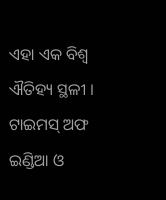ଏହା ଏକ ବିଶ୍ୱ ଐତିହ୍ୟ ସ୍ଥଳୀ । ଟାଇମସ୍ ଅଫ ଇଣ୍ଡିଆ ଓ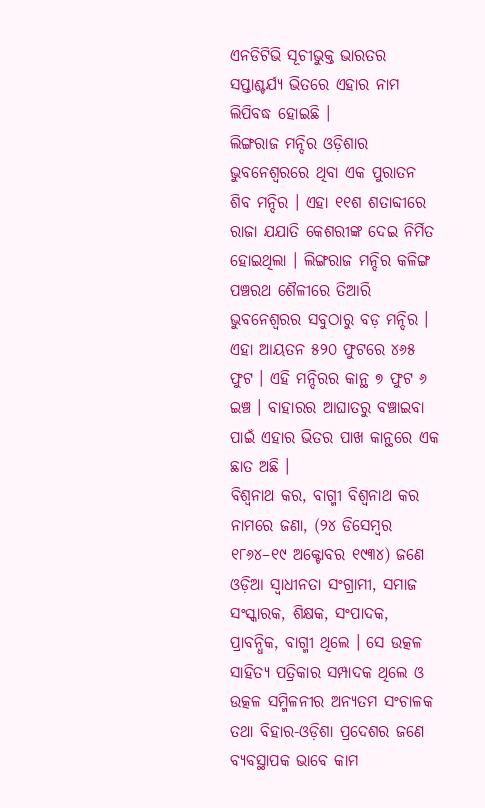ଏନଡିଟିଭି ସୂଚୀଭୁକ୍ତ ଭାରତର ସପ୍ତାଶ୍ଚର୍ଯ୍ୟ ଭିତରେ ଏହାର ନାମ ଲିପିବଦ୍ଧ ହୋଇଛି ।
ଲିଙ୍ଗରାଜ ମନ୍ଦିର ଓଡ଼ିଶାର ଭୁବନେଶ୍ୱରରେ ଥିବା ଏକ ପୁରାତନ ଶିବ ମନ୍ଦିର । ଏହା ୧୧ଶ ଶତାବ୍ଦୀରେ ରାଜା ଯଯାତି କେଶରୀଙ୍କ ଦେଇ ନିର୍ମିତ ହୋଇଥିଲା । ଲିଙ୍ଗରାଜ ମନ୍ଦିର କଳିଙ୍ଗ ପଞ୍ଚରଥ ଶୈଳୀରେ ତିଆରି ଭୁବନେଶ୍ୱରର ସବୁଠାରୁ ବଡ଼ ମନ୍ଦିର । ଏହା ଆୟତନ ୫୨୦ ଫୁଟରେ ୪୬୫ ଫୁଟ । ଏହି ମନ୍ଦିରର କାନ୍ଥ ୭ ଫୁଟ ୬ ଇଞ୍ଚ । ବାହାରର ଆଘାତରୁ ବଞ୍ଚାଇବା ପାଇଁ ଏହାର ଭିତର ପାଖ କାନ୍ଥରେ ଏକ ଛାତ ଅଛି ।
ବିଶ୍ୱନାଥ କର, ବାଗ୍ମୀ ବିଶ୍ୱନାଥ କର ନାମରେ ଜଣା, (୨୪ ଡିସେମ୍ବର ୧୮୬୪–୧୯ ଅକ୍ଟୋବର ୧୯୩୪) ଜଣେ ଓଡ଼ିଆ ସ୍ୱାଧୀନତା ସଂଗ୍ରାମୀ, ସମାଜ ସଂସ୍କାରକ, ଶିକ୍ଷକ, ସଂପାଦକ, ପ୍ରାବନ୍ଧିକ, ବାଗ୍ମୀ ଥିଲେ । ସେ ଉତ୍କଳ ସାହିତ୍ୟ ପତ୍ରିକାର ସମ୍ପାଦକ ଥିଲେ ଓ ଉତ୍କଳ ସମ୍ମିଳନୀର ଅନ୍ୟତମ ସଂଚାଳକ ତଥା ବିହାର-ଓଡ଼ିଶା ପ୍ରଦେଶର ଜଣେ ବ୍ୟବସ୍ଥାପକ ଭାବେ କାମ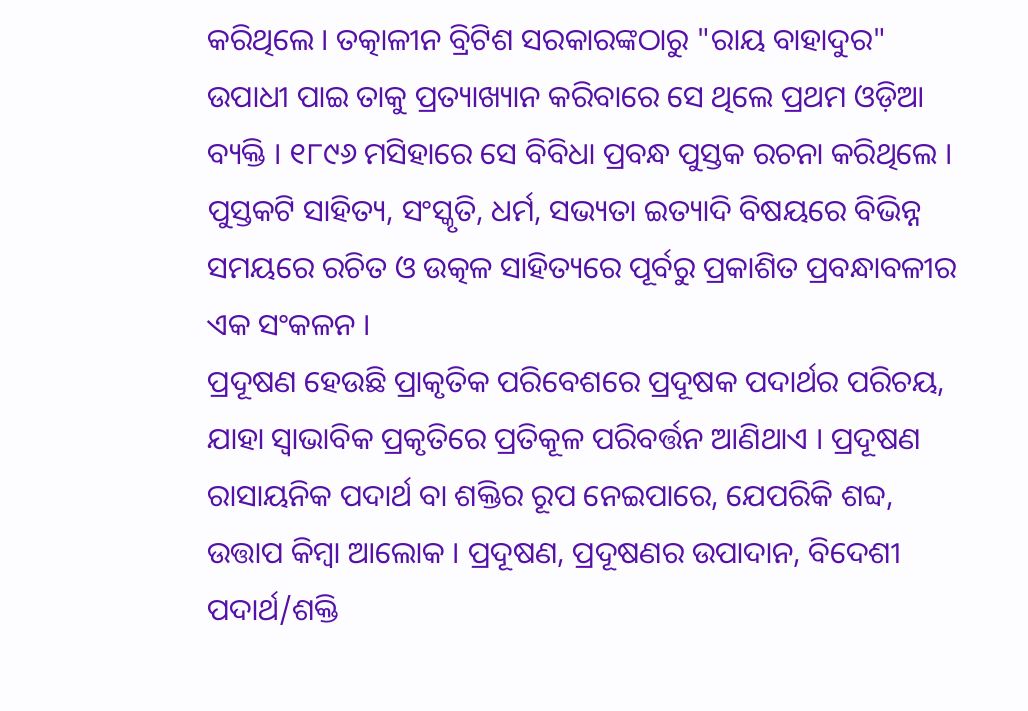କରିଥିଲେ । ତତ୍କାଳୀନ ବ୍ରିଟିଶ ସରକାରଙ୍କଠାରୁ "ରାୟ ବାହାଦୁର" ଉପାଧୀ ପାଇ ତାକୁ ପ୍ରତ୍ୟାଖ୍ୟାନ କରିବାରେ ସେ ଥିଲେ ପ୍ରଥମ ଓଡ଼ିଆ ବ୍ୟକ୍ତି । ୧୮୯୬ ମସିହାରେ ସେ ବିବିଧା ପ୍ରବନ୍ଧ ପୁସ୍ତକ ରଚନା କରିଥିଲେ । ପୁସ୍ତକଟି ସାହିତ୍ୟ, ସଂସ୍କୃତି, ଧର୍ମ, ସଭ୍ୟତା ଇତ୍ୟାଦି ବିଷୟରେ ବିଭିନ୍ନ ସମୟରେ ରଚିତ ଓ ଉତ୍କଳ ସାହିତ୍ୟରେ ପୂର୍ବରୁ ପ୍ରକାଶିତ ପ୍ରବନ୍ଧାବଳୀର ଏକ ସଂକଳନ ।
ପ୍ରଦୂଷଣ ହେଉଛି ପ୍ରାକୃତିକ ପରିବେଶରେ ପ୍ରଦୂଷକ ପଦାର୍ଥର ପରିଚୟ, ଯାହା ସ୍ୱାଭାବିକ ପ୍ରକୃତିରେ ପ୍ରତିକୂଳ ପରିବର୍ତ୍ତନ ଆଣିଥାଏ । ପ୍ରଦୂଷଣ ରାସାୟନିକ ପଦାର୍ଥ ବା ଶକ୍ତିର ରୂପ ନେଇପାରେ, ଯେପରିକି ଶବ୍ଦ, ଉତ୍ତାପ କିମ୍ବା ଆଲୋକ । ପ୍ରଦୂଷଣ, ପ୍ରଦୂଷଣର ଉପାଦାନ, ବିଦେଶୀ ପଦାର୍ଥ/ଶକ୍ତି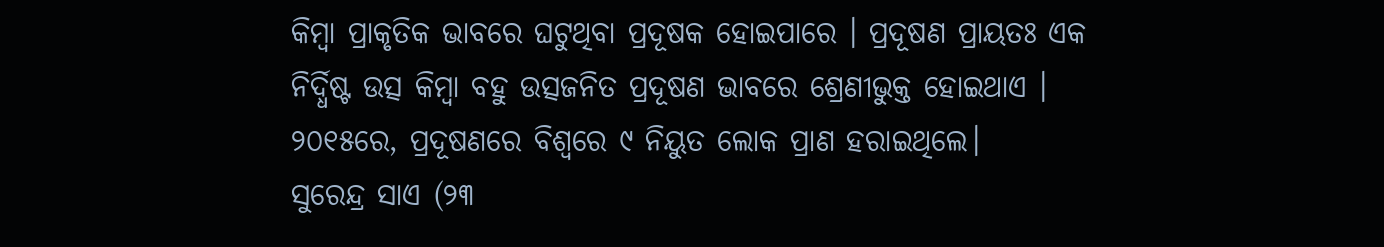କିମ୍ବା ପ୍ରାକୃତିକ ଭାବରେ ଘଟୁଥିବା ପ୍ରଦୂଷକ ହୋଇପାରେ । ପ୍ରଦୂଷଣ ପ୍ରାୟତଃ ଏକ ନିର୍ଦ୍ଧିଷ୍ଟ ଉତ୍ସ କିମ୍ବା ବହୁ ଉତ୍ସଜନିତ ପ୍ରଦୂଷଣ ଭାବରେ ଶ୍ରେଣୀଭୁକ୍ତ ହୋଇଥାଏ । ୨୦୧୫ରେ, ପ୍ରଦୂଷଣରେ ବିଶ୍ୱରେ ୯ ନିୟୁତ ଲୋକ ପ୍ରାଣ ହରାଇଥିଲେ।
ସୁରେନ୍ଦ୍ର ସାଏ (୨୩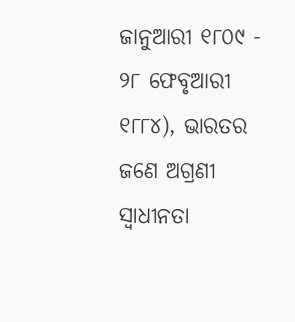ଜାନୁଆରୀ ୧୮୦୯ - ୨୮ ଫେବୃଆରୀ ୧୮୮୪), ଭାରତର ଜଣେ ଅଗ୍ରଣୀ ସ୍ୱାଧୀନତା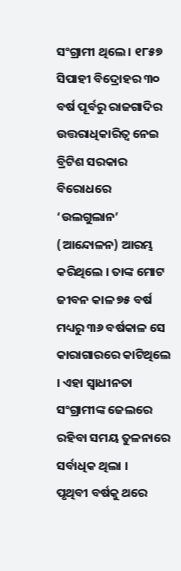ସଂଗ୍ରାମୀ ଥିଲେ । ୧୮୫୭ ସିପାହୀ ବିଦ୍ରୋହର ୩୦ ବର୍ଷ ପୂର୍ବରୁ ରାଜଗାଦିର ଉତ୍ତରାଧିକାରିତ୍ୱ ନେଇ ବ୍ରିଟିଶ ସରକାର ବିରୋଧରେ ‘ଉଲଗୁଲାନ’ (ଆନ୍ଦୋଳନ) ଆରମ୍ଭ କରିଥିଲେ । ତାଙ୍କ ମୋଟ ଜୀବନ କାଳ ୭୫ ବର୍ଷ ମଧ୍ୟରୁ ୩୬ ବର୍ଷକାଳ ସେ କାରାଗାରରେ କାଟିଥିଲେ । ଏହା ସ୍ୱାଧୀନତା ସଂଗ୍ରାମୀଙ୍କ ଜେଲରେ ରହିବା ସମୟ ତୁଳନାରେ ସର୍ବାଧିକ ଥିଲା ।
ପୃଥିବୀ ବର୍ଷକୁ ଥରେ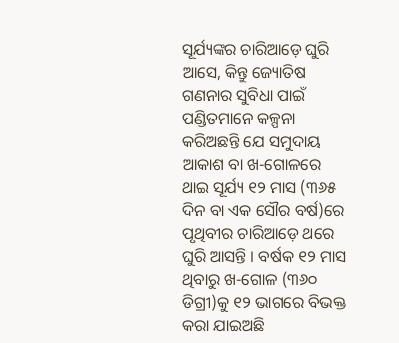ସୂର୍ଯ୍ୟଙ୍କର ଚାରିଆଡ଼େ ଘୁରି ଆସେ, କିନ୍ତୁ ଜ୍ୟୋତିଷ ଗଣନାର ସୁବିଧା ପାଇଁ ପଣ୍ଡିତମାନେ କଳ୍ପନା କରିଅଛନ୍ତି ଯେ ସମୁଦାୟ ଆକାଶ ବା ଖ-ଗୋଳରେ ଥାଇ ସୂର୍ଯ୍ୟ ୧୨ ମାସ (୩୬୫ ଦିନ ବା ଏକ ସୌର ବର୍ଷ)ରେ ପୃଥିବୀର ଚାରିଆଡ଼େ ଥରେ ଘୁରି ଆସନ୍ତି । ବର୍ଷକ ୧୨ ମାସ ଥିବାରୁ ଖ-ଗୋଳ (୩୬୦ ଡିଗ୍ରୀ)କୁ ୧୨ ଭାଗରେ ବିଭକ୍ତ କରା ଯାଇଅଛି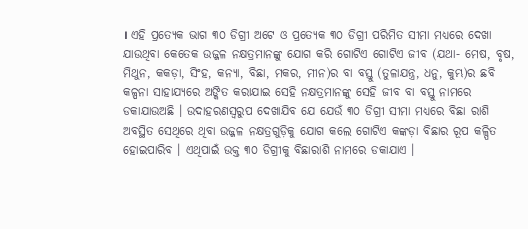। ଏହି ପ୍ରତ୍ୟେକ ଭାଗ ୩୦ ଡିଗ୍ରୀ ଅଟେ ଓ ପ୍ରତ୍ୟେକ ୩୦ ଡିଗ୍ରୀ ପରିମିତ ସୀମା ମଧ୍ୟରେ ଦେଖା ଯାଉଥିବା କେତେକ ଉଜ୍ଜଳ ନକ୍ଷତ୍ରମାନଙ୍କୁ ଯୋଗ କରି ଗୋଟିଏ ଗୋଟିଏ ଜୀବ (ଯଥା- ମେଷ, ବୃଷ, ମିଥୁନ, କକଡ଼ା, ସିଂହ, କନ୍ୟା, ବିଛା, ମକର, ମୀନ)ର ବା ବସ୍ତୁ (ତୁଳାଯନ୍ତ୍ର, ଧନୁ, କୁମ୍ଭ)ର ଛବି କଳ୍ପନା ସାହାଯ୍ୟରେ ଅଙ୍କିତ କରାଯାଇ ସେହି ନକ୍ଷତ୍ରମାନଙ୍କୁ ସେହି ଜୀବ ବା ବସ୍ତୁ ନାମରେ ଡକାଯାଉଅଛି । ଉଦାହରଣସ୍ୱରୁପ ଦେଖାଯିବ ଯେ ଯେଉଁ ୩୦ ଡିଗ୍ରୀ ସୀମା ମଧ୍ୟରେ ବିଛା ରାଶି ଅବସ୍ଥିତ ସେଥିରେ ଥିବା ଉଜ୍ଜଳ ନକ୍ଷତ୍ରଗୁଡ଼ିକୁ ଯୋଗ କଲେ ଗୋଟିଏ କଙ୍କଡ଼ା ବିଛାର ରୂପ କଳ୍ପିତ ହୋଇପାରିବ । ଏଥିପାଇଁ ଉକ୍ତ ୩୦ ଡିଗ୍ରୀକୁ ବିଛାରାଶି ନାମରେ ଡକାଯାଏ ।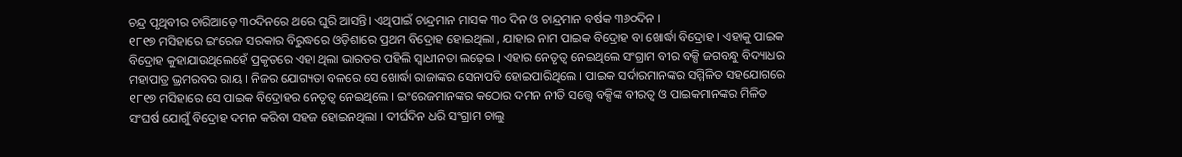ଚନ୍ଦ୍ର ପୃଥିବୀର ଚାରିଆଡ଼େ ୩୦ଦିନରେ ଥରେ ଘୁରି ଆସନ୍ତି। ଏଥିପାଇଁ ଚାନ୍ଦ୍ରମାନ ମାସକ ୩୦ ଦିନ ଓ ଚାନ୍ଦ୍ରମାନ ବର୍ଷକ ୩୬୦ଦିନ ।
୧୮୧୭ ମସିହାରେ ଇଂରେଜ ସରକାର ବିରୁଦ୍ଧରେ ଓଡ଼ିଶାରେ ପ୍ରଥମ ବିଦ୍ରୋହ ହୋଇଥିଲା , ଯାହାର ନାମ ପାଇକ ବିଦ୍ରୋହ ବା ଖୋର୍ଦ୍ଧା ବିଦ୍ରୋହ । ଏହାକୁ ପାଇକ ବିଦ୍ରୋହ କୁହାଯାଉଥିଲେହେଁ ପ୍ରକୃତରେ ଏହା ଥିଲା ଭାରତର ପହିଲି ସ୍ୱାଧୀନତା ଲଢ଼େଇ । ଏହାର ନେତୃତ୍ୱ ନେଇଥିଲେ ସଂଗ୍ରାମ ବୀର ବକ୍ସି ଜଗବନ୍ଧୁ ବିଦ୍ୟାଧର ମହାପାତ୍ର ଭ୍ରମରବର ରାୟ । ନିଜର ଯୋଗ୍ୟତା ବଳରେ ସେ ଖୋର୍ଦ୍ଧା ରାଜାଙ୍କର ସେନାପତି ହୋଇପାରିଥିଲେ । ପାଇକ ସର୍ଦାରମାନଙ୍କର ସମ୍ମିଳିତ ସହଯୋଗରେ ୧୮୧୭ ମସିହାରେ ସେ ପାଇକ ବିଦ୍ରୋହର ନେତୃତ୍ୱ ନେଇଥିଲେ । ଇଂରେଜମାନଙ୍କର କଠୋର ଦମନ ନୀତି ସତ୍ତ୍ୱେ ବକ୍ସିଙ୍କ ବୀରତ୍ୱ ଓ ପାଇକମାନଙ୍କର ମିଳିତ ସଂଘର୍ଷ ଯୋଗୁଁ ବିଦ୍ରୋହ ଦମନ କରିବା ସହଜ ହୋଇନଥିଲା । ଦୀର୍ଘଦିନ ଧରି ସଂଗ୍ରାମ ଚାଲୁ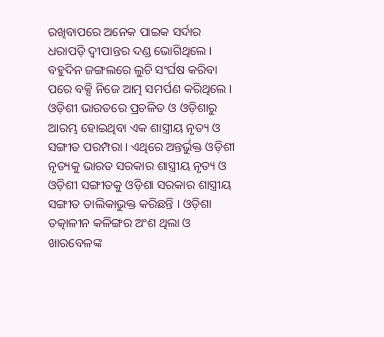ରଖିବାପରେ ଅନେକ ପାଇକ ସର୍ଦାର ଧରାପଡ଼ି ଦ୍ୱୀପାନ୍ତର ଦଣ୍ଡ ଭୋଗିଥିଲେ । ବହୁଦିନ ଜଙ୍ଗଲରେ ଲୁଚି ସଂର୍ଘଷ କରିବା ପରେ ବକ୍ସି ନିଜେ ଆତ୍ମ ସମର୍ପଣ କରିଥିଲେ ।
ଓଡ଼ିଶୀ ଭାରତରେ ପ୍ରଚଳିତ ଓ ଓଡ଼ିଶାରୁ ଆରମ୍ଭ ହୋଇଥିବା ଏକ ଶାସ୍ତ୍ରୀୟ ନୃତ୍ୟ ଓ ସଙ୍ଗୀତ ପରମ୍ପରା । ଏଥିରେ ଅନ୍ତର୍ଭୁକ୍ତ ଓଡ଼ିଶୀ ନୃତ୍ୟକୁ ଭାରତ ସରକାର ଶାସ୍ତ୍ରୀୟ ନୃତ୍ୟ ଓ ଓଡ଼ିଶୀ ସଙ୍ଗୀତକୁ ଓଡ଼ିଶା ସରକାର ଶାସ୍ତ୍ରୀୟ ସଙ୍ଗୀତ ତାଲିକାଭୁକ୍ତ କରିଛନ୍ତି । ଓଡ଼ିଶା ତତ୍କାଳୀନ କଳିଙ୍ଗର ଅଂଶ ଥିଲା ଓ ଖାରବେଳଙ୍କ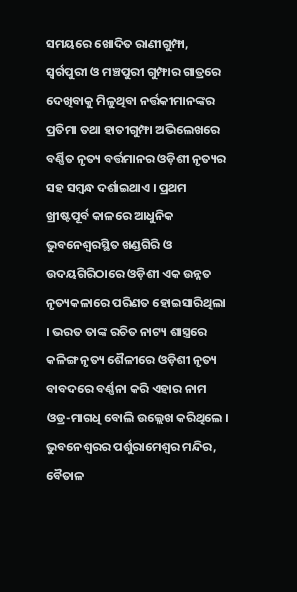ସମୟରେ ଖୋଦିତ ରାଣୀଗୁମ୍ଫା, ସ୍ୱର୍ଗପୁରୀ ଓ ମଞ୍ଚପୁରୀ ଗୁମ୍ଫାର ଗାତ୍ରରେ ଦେଖିବାକୁ ମିଳୁଥିବା ନର୍ତ୍ତକୀମାନଙ୍କର ପ୍ରତିମା ତଥା ହାତୀଗୁମ୍ଫା ଅଭିଲେଖରେ ବର୍ଣ୍ଣିତ ନୃତ୍ୟ ବର୍ତ୍ତମାନର ଓଡ଼ିଶୀ ନୃତ୍ୟର ସହ ସମ୍ବନ୍ଧ ଦର୍ଶାଇଥାଏ । ପ୍ରଥମ ଖ୍ରୀଷ୍ଟପୂର୍ବ କାଳରେ ଆଧୁନିକ ଭୁବନେଶ୍ୱରସ୍ଥିତ ଖଣ୍ଡଗିରି ଓ ଉଦୟଗିରିଠାରେ ଓଡ଼ିଶୀ ଏକ ଉନ୍ନତ ନୃତ୍ୟକଳାରେ ପରିଣତ ହୋଇସାରିଥିଲା । ଭରତ ତାଙ୍କ ରଚିତ ନାଟ୍ୟ ଶାସ୍ତ୍ରରେ କଳିଙ୍ଗ ନୃତ୍ୟ ଶୈଳୀରେ ଓଡ଼ିଶୀ ନୃତ୍ୟ ବାବଦରେ ବର୍ଣ୍ଣନା କରି ଏହାର ନାମ ଓଡ୍ର-ମାଗଧି ବୋଲି ଉଲ୍ଲେଖ କରିଥିଲେ । ଭୁବନେଶ୍ୱରର ପର୍ଶୁରାମେଶ୍ୱର ମନ୍ଦିର, ବୈତାଳ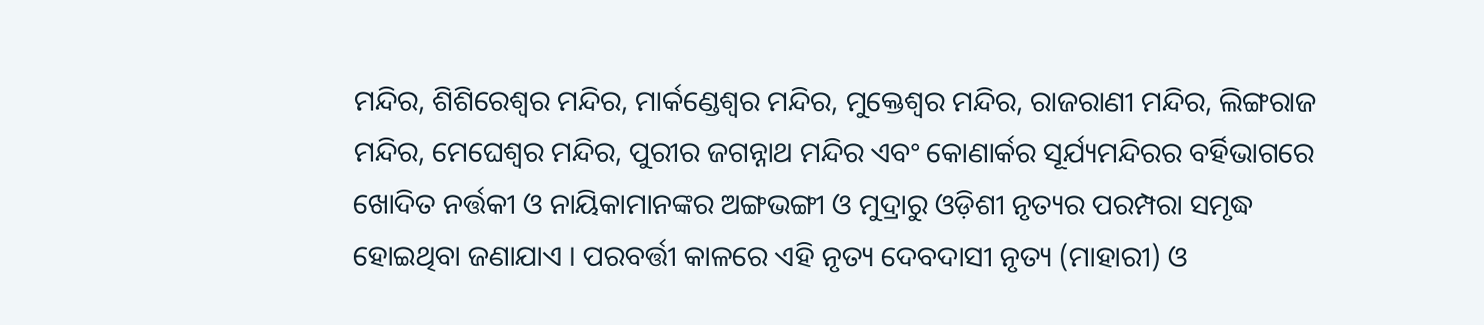ମନ୍ଦିର, ଶିଶିରେଶ୍ୱର ମନ୍ଦିର, ମାର୍କଣ୍ଡେଶ୍ୱର ମନ୍ଦିର, ମୁକ୍ତେଶ୍ୱର ମନ୍ଦିର, ରାଜରାଣୀ ମନ୍ଦିର, ଲିଙ୍ଗରାଜ ମନ୍ଦିର, ମେଘେଶ୍ୱର ମନ୍ଦିର, ପୁରୀର ଜଗନ୍ନାଥ ମନ୍ଦିର ଏବଂ କୋଣାର୍କର ସୂର୍ଯ୍ୟମନ୍ଦିରର ବର୍ହିଭାଗରେ ଖୋଦିତ ନର୍ତ୍ତକୀ ଓ ନାୟିକାମାନଙ୍କର ଅଙ୍ଗଭଙ୍ଗୀ ଓ ମୁଦ୍ରାରୁ ଓଡ଼ିଶୀ ନୃତ୍ୟର ପରମ୍ପରା ସମୃଦ୍ଧ ହୋଇଥିବା ଜଣାଯାଏ । ପରବର୍ତ୍ତୀ କାଳରେ ଏହି ନୃତ୍ୟ ଦେବଦାସୀ ନୃତ୍ୟ (ମାହାରୀ) ଓ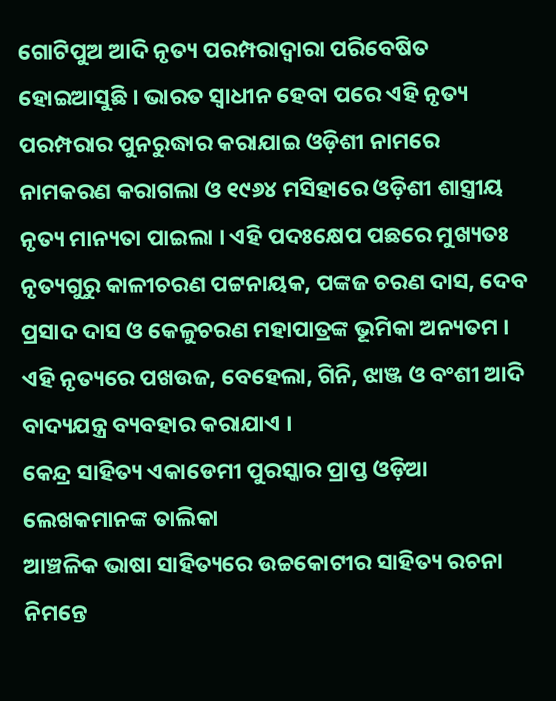ଗୋଟିପୁଅ ଆଦି ନୃତ୍ୟ ପରମ୍ପରାଦ୍ୱାରା ପରିବେଷିତ ହୋଇଆସୁଛି । ଭାରତ ସ୍ୱାଧୀନ ହେବା ପରେ ଏହି ନୃତ୍ୟ ପରମ୍ପରାର ପୁନରୁଦ୍ଧାର କରାଯାଇ ଓଡ଼ିଶୀ ନାମରେ ନାମକରଣ କରାଗଲା ଓ ୧୯୬୪ ମସିହାରେ ଓଡ଼ିଶୀ ଶାସ୍ତ୍ରୀୟ ନୃତ୍ୟ ମାନ୍ୟତା ପାଇଲା । ଏହି ପଦଃକ୍ଷେପ ପଛରେ ମୁଖ୍ୟତଃ ନୃତ୍ୟଗୁରୁ କାଳୀଚରଣ ପଟ୍ଟନାୟକ, ପଙ୍କଜ ଚରଣ ଦାସ, ଦେବ ପ୍ରସାଦ ଦାସ ଓ କେଳୁଚରଣ ମହାପାତ୍ରଙ୍କ ଭୂମିକା ଅନ୍ୟତମ । ଏହି ନୃତ୍ୟରେ ପଖଉଜ, ବେହେଲା, ଗିନି, ଝାଞ୍ଜ ଓ ବଂଶୀ ଆଦି ବାଦ୍ୟଯନ୍ତ୍ର ବ୍ୟବହାର କରାଯାଏ ।
କେନ୍ଦ୍ର ସାହିତ୍ୟ ଏକାଡେମୀ ପୁରସ୍କାର ପ୍ରାପ୍ତ ଓଡ଼ିଆ ଲେଖକମାନଙ୍କ ତାଲିକା
ଆଞ୍ଚଳିକ ଭାଷା ସାହିତ୍ୟରେ ଉଚ୍ଚକୋଟୀର ସାହିତ୍ୟ ରଚନା ନିମନ୍ତେ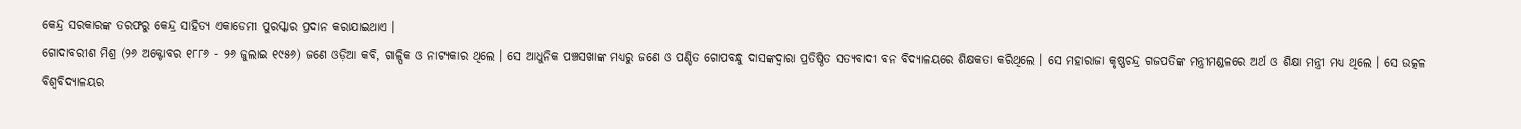କେନ୍ଦ୍ର ସରକାରଙ୍କ ତରଫରୁ କେନ୍ଦ୍ର ସାହିତ୍ୟ ଏକାଡେମୀ ପୁରସ୍କାର ପ୍ରଦାନ କରାଯାଇଥାଏ ।
ଗୋଦାବରୀଶ ମିଶ୍ର (୨୬ ଅକ୍ଟୋବର ୧୮୮୬ - ୨୬ ଜୁଲାଇ ୧୯୫୬) ଜଣେ ଓଡ଼ିଆ କବି, ଗାଳ୍ପିକ ଓ ନାଟ୍ୟକାର ଥିଲେ । ସେ ଆଧୁନିକ ପଞ୍ଚସଖାଙ୍କ ମଧ୍ୟରୁ ଜଣେ ଓ ପଣ୍ଡିତ ଗୋପବନ୍ଧୁ ଦାସଙ୍କଦ୍ୱାରା ପ୍ରତିଷ୍ଠିତ ସତ୍ୟବାଦୀ ବନ ବିଦ୍ୟାଳୟରେ ଶିକ୍ଷକତା କରିଥିଲେ । ସେ ମହାରାଜା କୃଷ୍ଣଚନ୍ଦ୍ର ଗଜପତିଙ୍କ ମନ୍ତ୍ରୀମଣ୍ଡଳରେ ଅର୍ଥ ଓ ଶିକ୍ଷା ମନ୍ତ୍ରୀ ମଧ୍ୟ ଥିଲେ । ସେ ଉତ୍କଳ ବିଶ୍ୱବିଦ୍ୟାଳୟର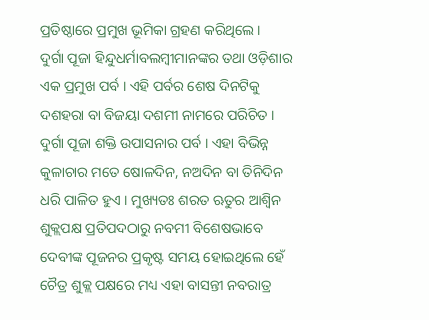ପ୍ରତିଷ୍ଠାରେ ପ୍ରମୁଖ ଭୂମିକା ଗ୍ରହଣ କରିଥିଲେ ।
ଦୁର୍ଗା ପୂଜା ହିନ୍ଦୁଧର୍ମାବଲମ୍ବୀମାନଙ୍କର ତଥା ଓଡ଼ିଶାର ଏକ ପ୍ରମୁଖ ପର୍ବ । ଏହି ପର୍ବର ଶେଷ ଦିନଟିକୁ ଦଶହରା ବା ବିଜୟା ଦଶମୀ ନାମରେ ପରିଚିତ । ଦୁର୍ଗା ପୂଜା ଶକ୍ତି ଉପାସନାର ପର୍ବ । ଏହା ବିଭିନ୍ନ କୁଳାଚାର ମତେ ଷୋଳଦିନ, ନଅଦିନ ବା ତିନିଦିନ ଧରି ପାଳିତ ହୁଏ । ମୁଖ୍ୟତଃ ଶରତ ଋତୁର ଆଶ୍ୱିନ ଶୁକ୍ଲପକ୍ଷ ପ୍ରତିପଦଠାରୁ ନବମୀ ବିଶେଷଭାବେ ଦେବୀଙ୍କ ପୂଜନର ପ୍ରକୃଷ୍ଟ ସମୟ ହୋଇଥିଲେ ହେଁ ଚୈତ୍ର ଶୁକ୍ଲ ପକ୍ଷରେ ମଧ୍ୟ ଏହା ବାସନ୍ତୀ ନବରାତ୍ର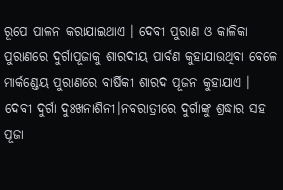ରୂପେ ପାଳନ କରାଯାଇଥାଏ । ଦେବୀ ପୁରାଣ ଓ କାଳିକା ପୁରାଣରେ ଦୁର୍ଗାପୂଜାକୁ ଶାରଦୀୟ ପାର୍ବଣ କୁହାଯାଉଥିବା ବେଳେ ମାର୍କଣ୍ଡେୟ ପୁରାଣରେ ବାର୍ଷିକୀ ଶାରଦ ପୂଜନ କୁହାଯାଏ । ଦେବୀ ଦୁର୍ଗା ଦୁଃଖନାଶିନୀ।ନବରାତ୍ରୀରେ ଦୁର୍ଗାଙ୍କୁ ଶ୍ରଦ୍ଧାର ସହ ପୂଜା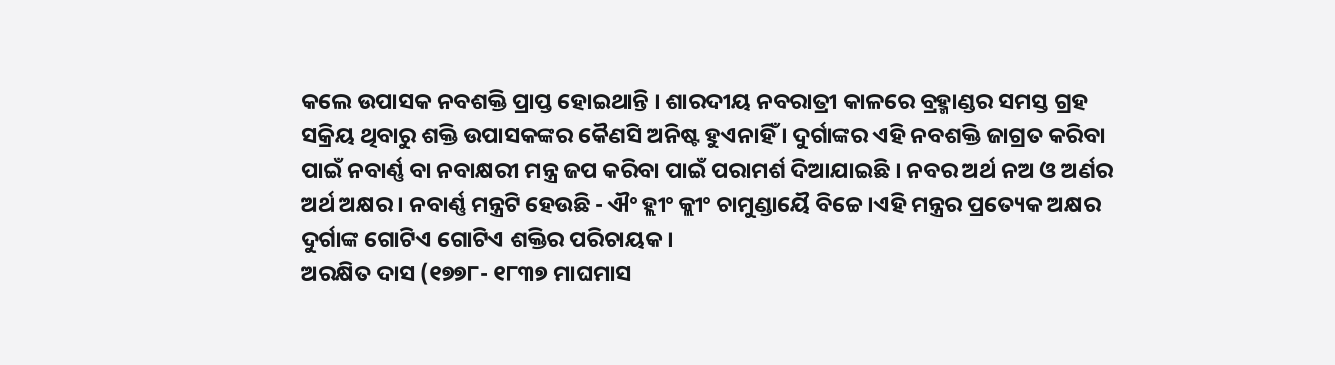କଲେ ଉପାସକ ନବଶକ୍ତି ପ୍ରାପ୍ତ ହୋଇଥାନ୍ତି । ଶାରଦୀୟ ନବରାତ୍ରୀ କାଳରେ ବ୍ରହ୍ମାଣ୍ଡର ସମସ୍ତ ଗ୍ରହ ସକ୍ରିୟ ଥିବାରୁ ଶକ୍ତି ଉପାସକଙ୍କର କୈଣସି ଅନିଷ୍ଟ ହୁଏନାହିଁ । ଦୁର୍ଗାଙ୍କର ଏହି ନବଶକ୍ତି ଜାଗ୍ରତ କରିବା ପାଇଁ ନବାର୍ଣ୍ଣ ବା ନବାକ୍ଷରୀ ମନ୍ତ୍ର ଜପ କରିବା ପାଇଁ ପରାମର୍ଶ ଦିଆଯାଇଛି । ନବର ଅର୍ଥ ନଅ ଓ ଅର୍ଣର ଅର୍ଥ ଅକ୍ଷର । ନବାର୍ଣ୍ଣ ମନ୍ତ୍ରଟି ହେଉଛି - ଐଂ ହ୍ଲୀଂ କ୍ଲୀଂ ଚାମୁଣ୍ଡାୟୈ ବିଚ୍ଚେ।ଏହି ମନ୍ତ୍ରର ପ୍ରତ୍ୟେକ ଅକ୍ଷର ଦୁର୍ଗାଙ୍କ ଗୋଟିଏ ଗୋଟିଏ ଶକ୍ତିର ପରିଚାୟକ ।
ଅରକ୍ଷିତ ଦାସ (୧୭୭୮- ୧୮୩୭ ମାଘମାସ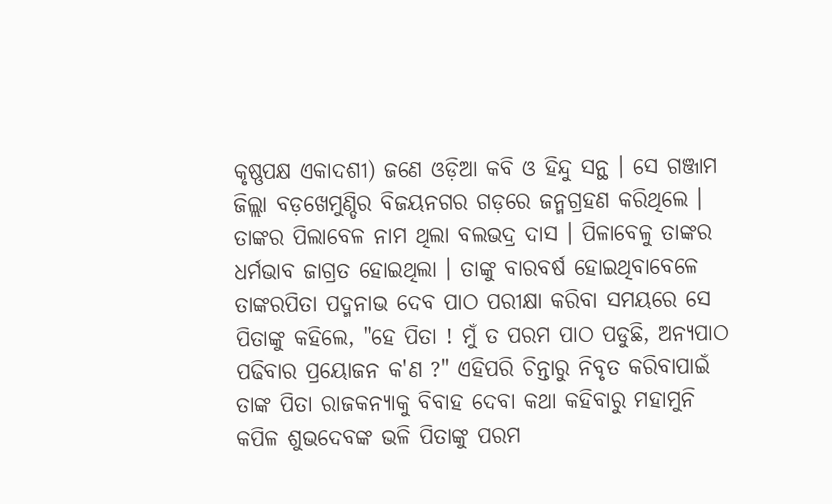କୃଷ୍ଣପକ୍ଷ ଏକାଦଶୀ) ଜଣେ ଓଡ଼ିଆ କବି ଓ ହିନ୍ଦୁ ସନ୍ଥ । ସେ ଗଞ୍ଜାମ ଜିଲ୍ଲା ବଡ଼ଖେମୁଣ୍ଡିର ବିଜୟନଗର ଗଡ଼ରେ ଜନ୍ମଗ୍ରହଣ କରିଥିଲେ । ତାଙ୍କର ପିଲାବେଳ ନାମ ଥିଲା ବଲଭଦ୍ର ଦାସ । ପିଳାବେଳୁ ତାଙ୍କର ଧର୍ମଭାବ ଜାଗ୍ରତ ହୋଇଥିଲା । ତାଙ୍କୁ ବାରବର୍ଷ ହୋଇଥିବାବେଳେ ତାଙ୍କରପିତା ପଦ୍ମନାଭ ଦେବ ପାଠ ପରୀକ୍ଷା କରିବା ସମୟରେ ସେ ପିତାଙ୍କୁ କହିଲେ, "ହେ ପିତା ! ମୁଁ ତ ପରମ ପାଠ ପଡୁଛି, ଅନ୍ୟପାଠ ପଢିବାର ପ୍ରୟୋଜନ କ'ଣ ?" ଏହିପରି ଚିନ୍ତାରୁ ନିବୃତ କରିବାପାଇଁ ତାଙ୍କ ପିତା ରାଜକନ୍ୟାକୁ ବିବାହ ଦେବା କଥା କହିବାରୁ ମହାମୁନି କପିଳ ଶୁଭଦେବଙ୍କ ଭଳି ପିତାଙ୍କୁ ପରମ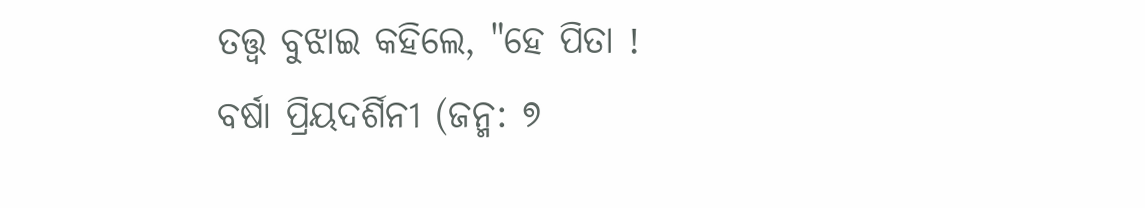ତତ୍ତ୍ୱ ବୁଝାଇ କହିଲେ, "ହେ ପିତା !
ବର୍ଷା ପ୍ରିୟଦର୍ଶିନୀ (ଜନ୍ମ: ୭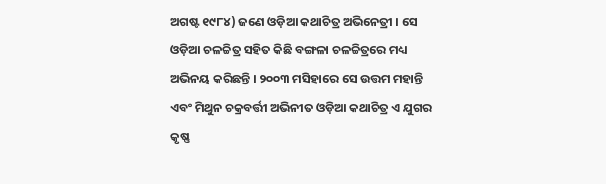ଅଗଷ୍ଟ ୧୯୮୪) ଜଣେ ଓଡ଼ିଆ କଥାଚିତ୍ର ଅଭିନେତ୍ରୀ । ସେ ଓଡ଼ିଆ ଚଳଚ୍ଚିତ୍ର ସହିତ କିଛି ବଙ୍ଗଳା ଚଳଚ୍ଚିତ୍ରରେ ମଧ୍ୟ ଅଭିନୟ କରିଛନ୍ତି । ୨୦୦୩ ମସିହାରେ ସେ ଉତ୍ତମ ମହାନ୍ତି ଏବଂ ମିଥୁନ ଚକ୍ରବର୍ତ୍ତୀ ଅଭିନୀତ ଓଡ଼ିଆ କଥାଚିତ୍ର ଏ ଯୁଗର କୃଷ୍ଣ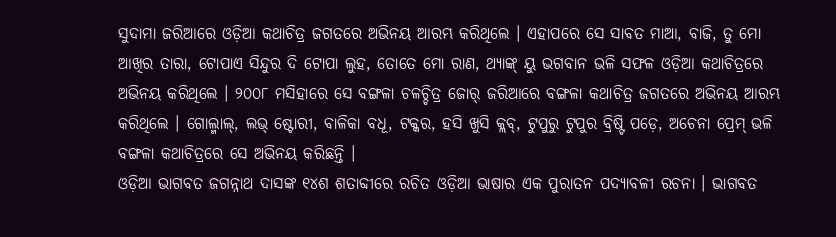ସୁଦାମା ଜରିଆରେ ଓଡ଼ିଆ କଥାଚିତ୍ର ଜଗତରେ ଅଭିନୟ ଆରମ୍ଭ କରିଥିଲେ । ଏହାପରେ ସେ ସାବତ ମାଆ, ବାଜି, ତୁ ମୋ ଆଖିର ତାରା, ଟୋପାଏ ସିନ୍ଦୁର ଦି ଟୋପା ଲୁହ, ତୋତେ ମୋ ରାଣ, ଥ୍ୟାଙ୍କ୍ ୟୁ ଭଗବାନ ଭଳି ସଫଳ ଓଡ଼ିଆ କଥାଚିତ୍ରରେ ଅଭିନୟ କରିଥିଲେ । ୨୦୦୮ ମସିହାରେ ସେ ବଙ୍ଗଳା ଚଳଚ୍ଚିତ୍ର ଜୋର୍ ଜରିଆରେ ବଙ୍ଗଳା କଥାଚିତ୍ର ଜଗତରେ ଅଭିନୟ ଆରମ୍ଭ କରିଥିଲେ । ଗୋଲ୍ମାଲ୍, ଲଭ୍ ଷ୍ଟୋରୀ, ବାଳିକା ବଧୂ, ଟକ୍କର, ହସି ଖୁସି କ୍ଲବ୍, ଟୁପୁରୁ ଟୁପୁର ବ୍ରିଷ୍ଟି ପଡ଼େ, ଅଚେନା ପ୍ରେମ୍ ଭଳି ବଙ୍ଗଳା କଥାଚିତ୍ରରେ ସେ ଅଭିନୟ କରିଛନ୍ତି ।
ଓଡ଼ିଆ ଭାଗବତ ଜଗନ୍ନାଥ ଦାସଙ୍କ ୧୪ଶ ଶତାବ୍ଦୀରେ ରଚିତ ଓଡ଼ିଆ ଭାଷାର ଏକ ପୁରାତନ ପଦ୍ୟାବଳୀ ରଚନା । ଭାଗବତ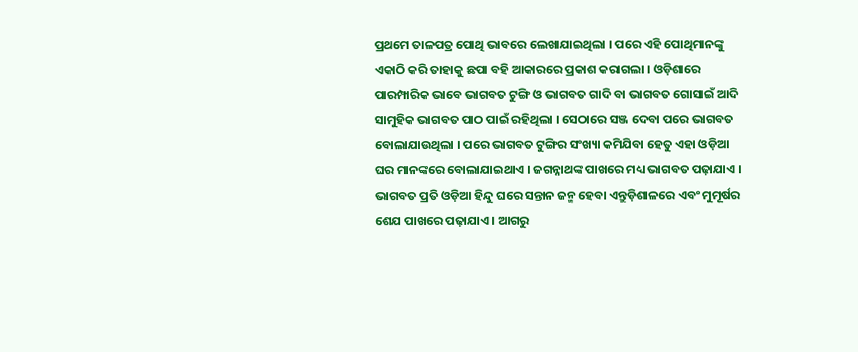ପ୍ରଥମେ ତାଳପତ୍ର ପୋଥି ଭାବରେ ଲେଖାଯାଇଥିଲା । ପରେ ଏହି ପୋଥିମାନଙ୍କୁ ଏକାଠି କରି ତାହାକୁ ଛପା ବହି ଆକାରରେ ପ୍ରକାଶ କରାଗଲା । ଓଡ଼ିଶାରେ ପାରମ୍ପାରିକ ଭାବେ ଭାଗବତ ଟୁଙ୍ଗି ଓ ଭାଗବତ ଗାଦି ବା ଭାଗବତ ଗୋସାଇଁ ଆଦି ସାମୁହିକ ଭାଗବତ ପାଠ ପାଇଁ ରହିଥିଲା । ସେଠାରେ ସଞ୍ଜ ଦେବା ପରେ ଭାଗବତ ବୋଲାଯାଉଥିଲା । ପରେ ଭାଗବତ ଟୁଙ୍ଗିର ସଂଖ୍ୟା କମିଯିବା ହେତୁ ଏହା ଓଡ଼ିଆ ଘର ମାନଙ୍କରେ ବୋଲାଯାଇଥାଏ । ଜଗନ୍ନାଥଙ୍କ ପାଖରେ ମଧ୍ୟ ଭାଗବତ ପଢ଼ାଯାଏ । ଭାଗବତ ପ୍ରତି ଓଡ଼ିଆ ହିନ୍ଦୁ ଘରେ ସନ୍ତାନ ଜନ୍ମ ହେବା ଏନ୍ତୁଡ଼ିଶାଳରେ ଏବଂ ମୁମୂର୍ଷର ଶେଯ ପାଖରେ ପଢ଼ାଯାଏ । ଆଗରୁ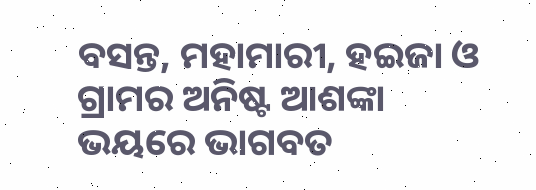ବସନ୍ତ, ମହାମାରୀ, ହଇଜା ଓ ଗ୍ରାମର ଅନିଷ୍ଟ ଆଶଙ୍କା ଭୟରେ ଭାଗବତ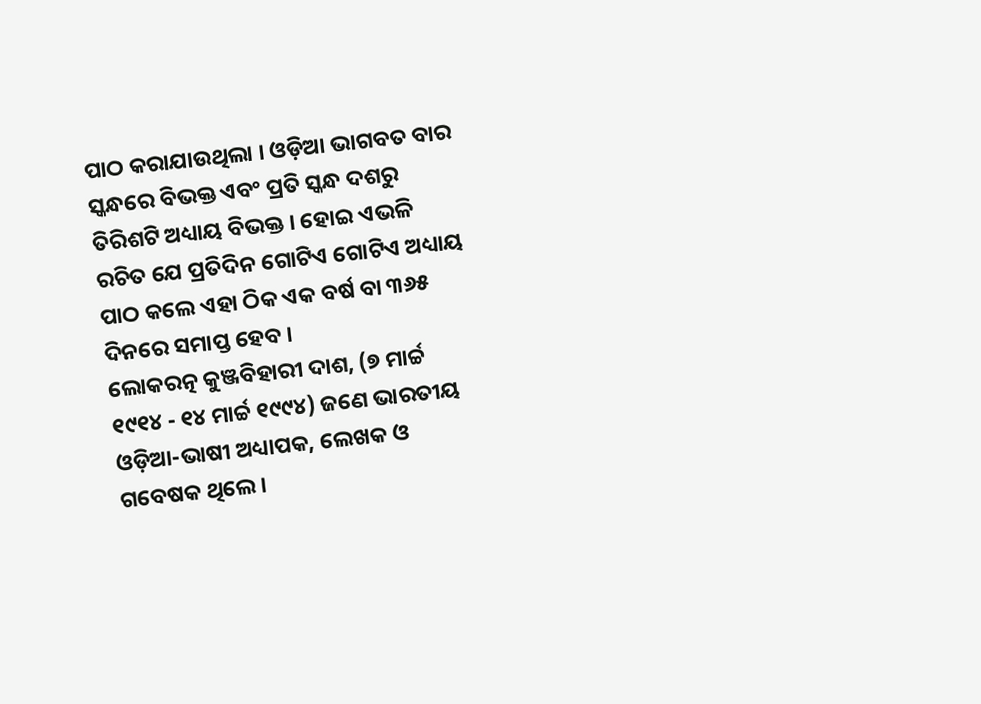ପାଠ କରାଯାଉଥିଲା । ଓଡ଼ିଆ ଭାଗବତ ବାର ସ୍କନ୍ଧରେ ବିଭକ୍ତ ଏବଂ ପ୍ରତି ସ୍କନ୍ଧ ଦଶରୁ ତିରିଶଟି ଅଧ୍ୟାୟ ବିଭକ୍ତ । ହୋଇ ଏଭଳି ରଚିତ ଯେ ପ୍ରତିଦିନ ଗୋଟିଏ ଗୋଟିଏ ଅଧ୍ୟାୟ ପାଠ କଲେ ଏହା ଠିକ ଏକ ବର୍ଷ ବା ୩୬୫ ଦିନରେ ସମାପ୍ତ ହେବ ।
ଲୋକରତ୍ନ କୁଞ୍ଜବିହାରୀ ଦାଶ, (୭ ମାର୍ଚ୍ଚ ୧୯୧୪ - ୧୪ ମାର୍ଚ୍ଚ ୧୯୯୪) ଜଣେ ଭାରତୀୟ ଓଡ଼ିଆ-ଭାଷୀ ଅଧ୍ୟାପକ, ଲେଖକ ଓ ଗବେଷକ ଥିଲେ ।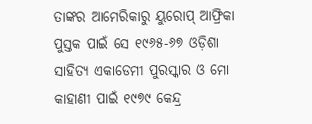ତାଙ୍କର ଆମେରିକାରୁ ୟୁରୋପ୍ ଆଫ୍ରିକା ପୁସ୍ତକ ପାଇଁ ସେ ୧୯୬୫-୬୭ ଓଡ଼ିଶା ସାହିତ୍ୟ ଏକାଡେମୀ ପୁରସ୍କାର ଓ ମୋ କାହାଣୀ ପାଇଁ ୧୯୭୯ କେନ୍ଦ୍ର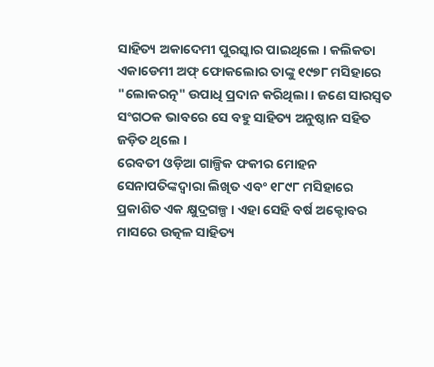ସାହିତ୍ୟ ଅକାଦେମୀ ପୁରସ୍କାର ପାଇଥିଲେ । କଲିକତା ଏକାଡେମୀ ଅଫ୍ ଫୋକଲୋର ତାଙ୍କୁ ୧୯୭୮ ମସିହାରେ "ଲୋକରତ୍ନ" ଉପାଧି ପ୍ରଦାନ କରିଥିଲା । ଜଣେ ସାରସ୍ୱତ ସଂଗଠକ ଭାବରେ ସେ ବହୁ ସାହିତ୍ୟ ଅନୁଷ୍ଠାନ ସହିତ ଜଡ଼ିତ ଥିଲେ ।
ରେବତୀ ଓଡ଼ିଆ ଗାଳ୍ପିକ ଫକୀର ମୋହନ ସେନାପତିଙ୍କଦ୍ୱାରା ଲିଖିତ ଏବଂ ୧୮୯୮ ମସିହାରେ ପ୍ରକାଶିତ ଏକ କ୍ଷୁଦ୍ରଗଳ୍ପ । ଏହା ସେହି ବର୍ଷ ଅକ୍ଟୋବର ମାସରେ ଉତ୍କଳ ସାହିତ୍ୟ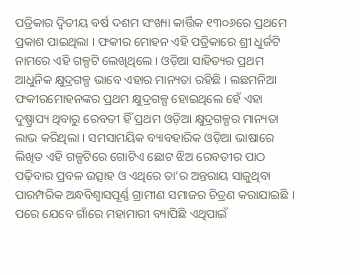ପତ୍ରିକାର ଦ୍ୱିତୀୟ ବର୍ଷ ଦଶମ ସଂଖ୍ୟା କାର୍ତ୍ତିକ ୧୩୦୬ରେ ପ୍ରଥମେ ପ୍ରକାଶ ପାଇଥିଲା । ଫକୀର ମୋହନ ଏହି ପତ୍ରିକାରେ ଶ୍ରୀ ଧୁର୍ଜଟି ନାମରେ ଏହି ଗଳ୍ପଟି ଲେଖିଥିଲେ । ଓଡ଼ିଆ ସାହିତ୍ୟର ପ୍ରଥମ ଆଧୁନିକ କ୍ଷୁଦ୍ରଗଳ୍ପ ଭାବେ ଏହାର ମାନ୍ୟତା ରହିଛି । ଲଛମନିଆ ଫକୀରମୋହନଙ୍କର ପ୍ରଥମ କ୍ଷୁଦ୍ରଗଳ୍ପ ହୋଇଥିଲେ ହେଁ ଏହା ଦୁଷ୍ପ୍ରାପ୍ୟ ଥିବାରୁ ରେବତୀ ହିଁ ପ୍ରଥମ ଓଡ଼ିଆ କ୍ଷୁଦ୍ରଗଳ୍ପର ମାନ୍ୟତା ଲାଭ କରିଥିଲା । ସମସାମୟିକ ବ୍ୟାବହାରିକ ଓଡ଼ିଆ ଭାଷାରେ ଲିଖିତ ଏହି ଗଳ୍ପଟିରେ ଗୋଟିଏ ଛୋଟ ଝିଅ ରେବତୀର ପାଠ ପଢ଼ିବାର ପ୍ରବଳ ଉତ୍ସାହ ଓ ଏଥିରେ ତା’ର ଅନ୍ତରାୟ ସାଜୁଥିବା ପାରମ୍ପରିକ ଅନ୍ଧବିଶ୍ୱାସପୂର୍ଣ୍ଣ ଗ୍ରାମୀଣ ସମାଜର ଚିତ୍ରଣ କରାଯାଇଛି । ପରେ ଯେବେ ଗାଁରେ ମହାମାରୀ ବ୍ୟାପିଛି ଏଥିପାଇଁ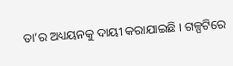ତା’ର ଅଧ୍ୟୟନକୁ ଦାୟୀ କରାଯାଇଛି । ଗଳ୍ପଟିରେ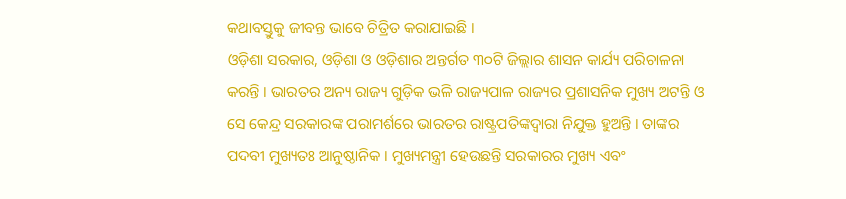କଥାବସ୍ତୁକୁ ଜୀବନ୍ତ ଭାବେ ଚିତ୍ରିତ କରାଯାଇଛି ।
ଓଡ଼ିଶା ସରକାର, ଓଡ଼ିଶା ଓ ଓଡ଼ିଶାର ଅନ୍ତର୍ଗତ ୩୦ଟି ଜିଲ୍ଲାର ଶାସନ କାର୍ଯ୍ୟ ପରିଚାଳନା କରନ୍ତି । ଭାରତର ଅନ୍ୟ ରାଜ୍ୟ ଗୁଡ଼ିକ ଭଳି ରାଜ୍ୟପାଳ ରାଜ୍ୟର ପ୍ରଶାସନିକ ମୁଖ୍ୟ ଅଟନ୍ତି ଓ ସେ କେନ୍ଦ୍ର ସରକାରଙ୍କ ପରାମର୍ଶରେ ଭାରତର ରାଷ୍ଟ୍ରପତିଙ୍କଦ୍ୱାରା ନିଯୁକ୍ତ ହୁଅନ୍ତି । ତାଙ୍କର ପଦବୀ ମୁଖ୍ୟତଃ ଆନୁଷ୍ଠାନିକ । ମୁଖ୍ୟମନ୍ତ୍ରୀ ହେଉଛନ୍ତି ସରକାରର ମୁଖ୍ୟ ଏବଂ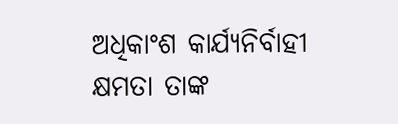ଅଧିକାଂଶ କାର୍ଯ୍ୟନିର୍ବାହୀ କ୍ଷମତା ତାଙ୍କ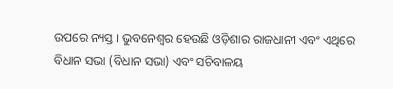ଉପରେ ନ୍ୟସ୍ତ । ଭୁବନେଶ୍ୱର ହେଉଛି ଓଡ଼ିଶାର ରାଜଧାନୀ ଏବଂ ଏଥିରେ ବିଧାନ ସଭା (ବିଧାନ ସଭା) ଏବଂ ସଚିବାଳୟ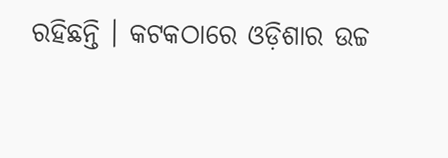ରହିଛନ୍ତି । କଟକଠାରେ ଓଡ଼ିଶାର ଉଚ୍ଚ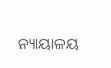ନ୍ୟାୟାଳୟ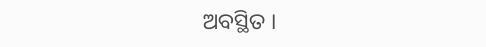ଅବସ୍ଥିତ ।